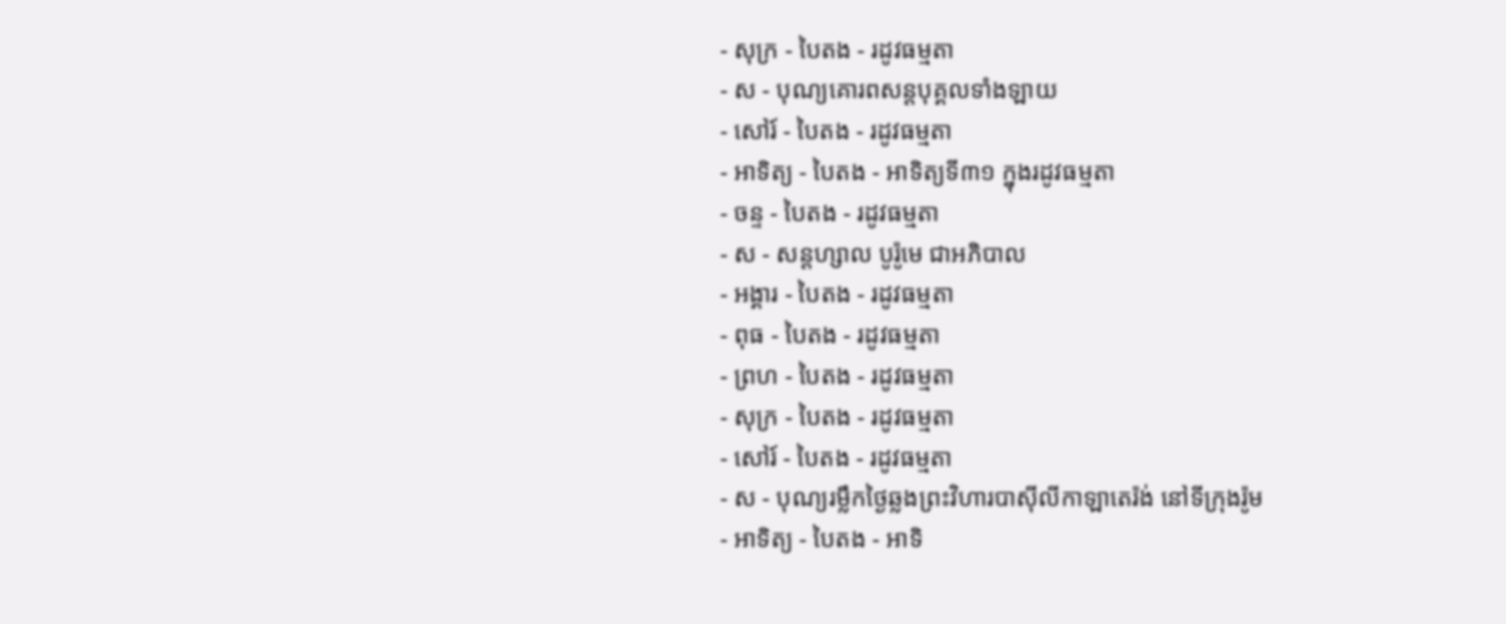- សុក្រ - បៃតង - រដូវធម្មតា
- ស - បុណ្យគោរពសន្ដបុគ្គលទាំងឡាយ
- សៅរ៍ - បៃតង - រដូវធម្មតា
- អាទិត្យ - បៃតង - អាទិត្យទី៣១ ក្នុងរដូវធម្មតា
- ចន្ទ - បៃតង - រដូវធម្មតា
- ស - សន្ដហ្សាល បូរ៉ូមេ ជាអភិបាល
- អង្គារ - បៃតង - រដូវធម្មតា
- ពុធ - បៃតង - រដូវធម្មតា
- ព្រហ - បៃតង - រដូវធម្មតា
- សុក្រ - បៃតង - រដូវធម្មតា
- សៅរ៍ - បៃតង - រដូវធម្មតា
- ស - បុណ្យរម្លឹកថ្ងៃឆ្លងព្រះវិហារបាស៊ីលីកាឡាតេរ៉ង់ នៅទីក្រុងរ៉ូម
- អាទិត្យ - បៃតង - អាទិ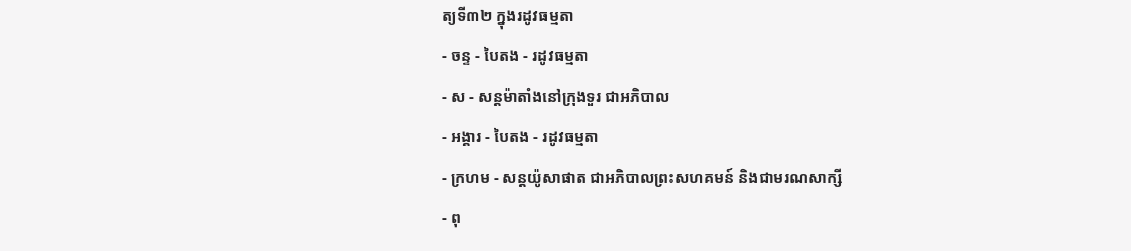ត្យទី៣២ ក្នុងរដូវធម្មតា
- ចន្ទ - បៃតង - រដូវធម្មតា
- ស - សន្ដម៉ាតាំងនៅក្រុងទួរ ជាអភិបាល
- អង្គារ - បៃតង - រដូវធម្មតា
- ក្រហម - សន្ដយ៉ូសាផាត ជាអភិបាលព្រះសហគមន៍ និងជាមរណសាក្សី
- ពុ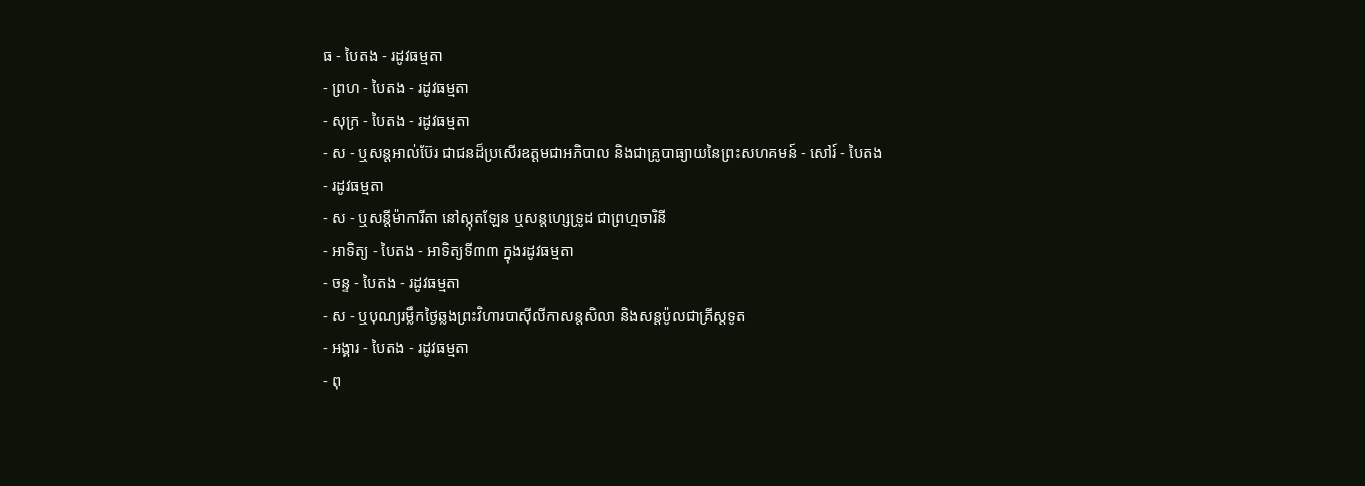ធ - បៃតង - រដូវធម្មតា
- ព្រហ - បៃតង - រដូវធម្មតា
- សុក្រ - បៃតង - រដូវធម្មតា
- ស - ឬសន្ដអាល់ប៊ែរ ជាជនដ៏ប្រសើរឧត្ដមជាអភិបាល និងជាគ្រូបាធ្យាយនៃព្រះសហគមន៍ - សៅរ៍ - បៃតង - រដូវធម្មតា
- ស - ឬសន្ដីម៉ាការីតា នៅស្កុតឡែន ឬសន្ដហ្សេទ្រូដ ជាព្រហ្មចារិនី
- អាទិត្យ - បៃតង - អាទិត្យទី៣៣ ក្នុងរដូវធម្មតា
- ចន្ទ - បៃតង - រដូវធម្មតា
- ស - ឬបុណ្យរម្លឹកថ្ងៃឆ្លងព្រះវិហារបាស៊ីលីកាសន្ដសិលា និងសន្ដប៉ូលជាគ្រីស្ដទូត
- អង្គារ - បៃតង - រដូវធម្មតា
- ពុ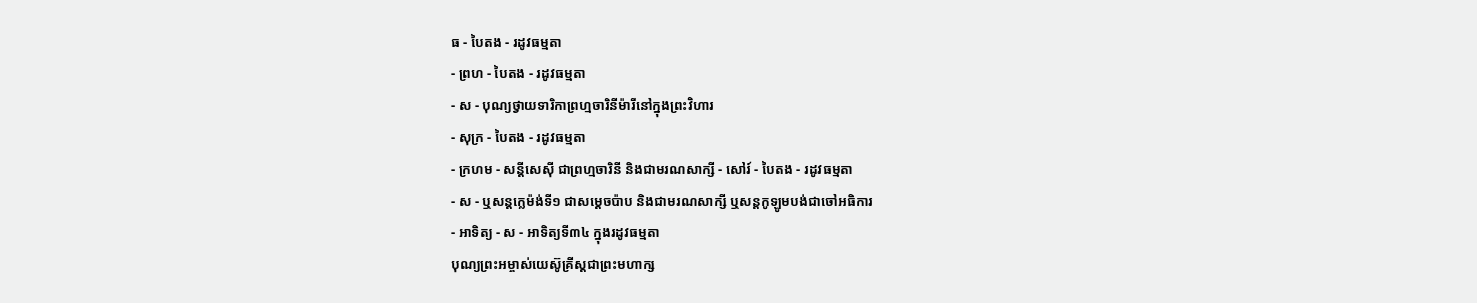ធ - បៃតង - រដូវធម្មតា
- ព្រហ - បៃតង - រដូវធម្មតា
- ស - បុណ្យថ្វាយទារិកាព្រហ្មចារិនីម៉ារីនៅក្នុងព្រះវិហារ
- សុក្រ - បៃតង - រដូវធម្មតា
- ក្រហម - សន្ដីសេស៊ី ជាព្រហ្មចារិនី និងជាមរណសាក្សី - សៅរ៍ - បៃតង - រដូវធម្មតា
- ស - ឬសន្ដក្លេម៉ង់ទី១ ជាសម្ដេចប៉ាប និងជាមរណសាក្សី ឬសន្ដកូឡូមបង់ជាចៅអធិការ
- អាទិត្យ - ស - អាទិត្យទី៣៤ ក្នុងរដូវធម្មតា
បុណ្យព្រះអម្ចាស់យេស៊ូគ្រីស្ដជាព្រះមហាក្ស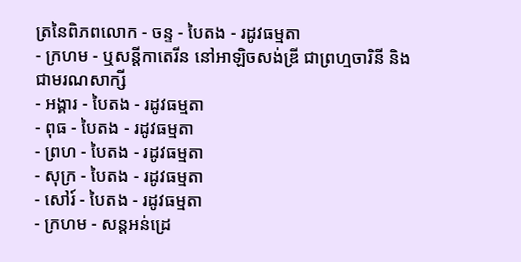ត្រនៃពិភពលោក - ចន្ទ - បៃតង - រដូវធម្មតា
- ក្រហម - ឬសន្ដីកាតេរីន នៅអាឡិចសង់ឌ្រី ជាព្រហ្មចារិនី និងជាមរណសាក្សី
- អង្គារ - បៃតង - រដូវធម្មតា
- ពុធ - បៃតង - រដូវធម្មតា
- ព្រហ - បៃតង - រដូវធម្មតា
- សុក្រ - បៃតង - រដូវធម្មតា
- សៅរ៍ - បៃតង - រដូវធម្មតា
- ក្រហម - សន្ដអន់ដ្រេ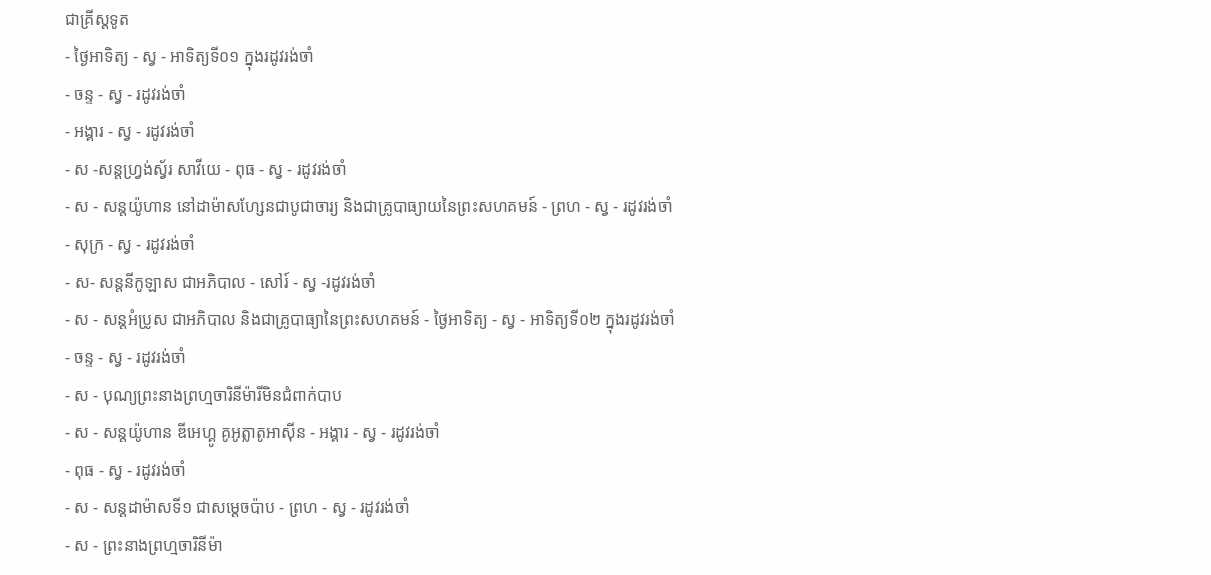ជាគ្រីស្ដទូត
- ថ្ងៃអាទិត្យ - ស្វ - អាទិត្យទី០១ ក្នុងរដូវរង់ចាំ
- ចន្ទ - ស្វ - រដូវរង់ចាំ
- អង្គារ - ស្វ - រដូវរង់ចាំ
- ស -សន្ដហ្វ្រង់ស្វ័រ សាវីយេ - ពុធ - ស្វ - រដូវរង់ចាំ
- ស - សន្ដយ៉ូហាន នៅដាម៉ាសហ្សែនជាបូជាចារ្យ និងជាគ្រូបាធ្យាយនៃព្រះសហគមន៍ - ព្រហ - ស្វ - រដូវរង់ចាំ
- សុក្រ - ស្វ - រដូវរង់ចាំ
- ស- សន្ដនីកូឡាស ជាអភិបាល - សៅរ៍ - ស្វ -រដូវរង់ចាំ
- ស - សន្ដអំប្រូស ជាអភិបាល និងជាគ្រូបាធ្យានៃព្រះសហគមន៍ - ថ្ងៃអាទិត្យ - ស្វ - អាទិត្យទី០២ ក្នុងរដូវរង់ចាំ
- ចន្ទ - ស្វ - រដូវរង់ចាំ
- ស - បុណ្យព្រះនាងព្រហ្មចារិនីម៉ារីមិនជំពាក់បាប
- ស - សន្ដយ៉ូហាន ឌីអេហ្គូ គូអូត្លាតូអាស៊ីន - អង្គារ - ស្វ - រដូវរង់ចាំ
- ពុធ - ស្វ - រដូវរង់ចាំ
- ស - សន្ដដាម៉ាសទី១ ជាសម្ដេចប៉ាប - ព្រហ - ស្វ - រដូវរង់ចាំ
- ស - ព្រះនាងព្រហ្មចារិនីម៉ា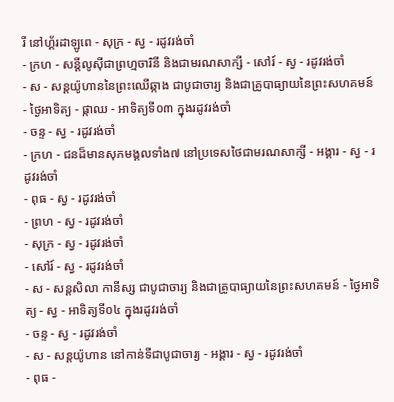រី នៅហ្គ័រដាឡូពេ - សុក្រ - ស្វ - រដូវរង់ចាំ
- ក្រហ - សន្ដីលូស៊ីជាព្រហ្មចារិនី និងជាមរណសាក្សី - សៅរ៍ - ស្វ - រដូវរង់ចាំ
- ស - សន្ដយ៉ូហាននៃព្រះឈើឆ្កាង ជាបូជាចារ្យ និងជាគ្រូបាធ្យាយនៃព្រះសហគមន៍ - ថ្ងៃអាទិត្យ - ផ្កាឈ - អាទិត្យទី០៣ ក្នុងរដូវរង់ចាំ
- ចន្ទ - ស្វ - រដូវរង់ចាំ
- ក្រហ - ជនដ៏មានសុភមង្គលទាំង៧ នៅប្រទេសថៃជាមរណសាក្សី - អង្គារ - ស្វ - រដូវរង់ចាំ
- ពុធ - ស្វ - រដូវរង់ចាំ
- ព្រហ - ស្វ - រដូវរង់ចាំ
- សុក្រ - ស្វ - រដូវរង់ចាំ
- សៅរ៍ - ស្វ - រដូវរង់ចាំ
- ស - សន្ដសិលា កានីស្ស ជាបូជាចារ្យ និងជាគ្រូបាធ្យាយនៃព្រះសហគមន៍ - ថ្ងៃអាទិត្យ - ស្វ - អាទិត្យទី០៤ ក្នុងរដូវរង់ចាំ
- ចន្ទ - ស្វ - រដូវរង់ចាំ
- ស - សន្ដយ៉ូហាន នៅកាន់ទីជាបូជាចារ្យ - អង្គារ - ស្វ - រដូវរង់ចាំ
- ពុធ -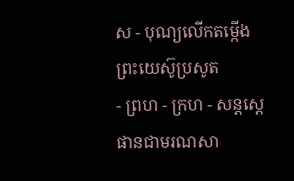ស - បុណ្យលើកតម្កើងព្រះយេស៊ូប្រសូត
- ព្រហ - ក្រហ - សន្តស្តេផានជាមរណសា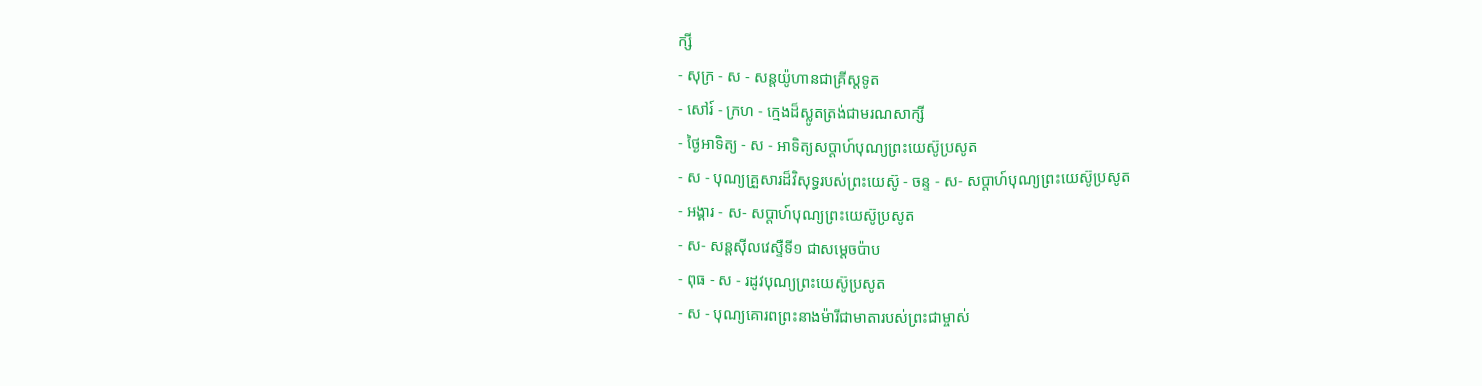ក្សី
- សុក្រ - ស - សន្តយ៉ូហានជាគ្រីស្តទូត
- សៅរ៍ - ក្រហ - ក្មេងដ៏ស្លូតត្រង់ជាមរណសាក្សី
- ថ្ងៃអាទិត្យ - ស - អាទិត្យសប្ដាហ៍បុណ្យព្រះយេស៊ូប្រសូត
- ស - បុណ្យគ្រួសារដ៏វិសុទ្ធរបស់ព្រះយេស៊ូ - ចន្ទ - ស- សប្ដាហ៍បុណ្យព្រះយេស៊ូប្រសូត
- អង្គារ - ស- សប្ដាហ៍បុណ្យព្រះយេស៊ូប្រសូត
- ស- សន្ដស៊ីលវេស្ទឺទី១ ជាសម្ដេចប៉ាប
- ពុធ - ស - រដូវបុណ្យព្រះយេស៊ូប្រសូត
- ស - បុណ្យគោរពព្រះនាងម៉ារីជាមាតារបស់ព្រះជាម្ចាស់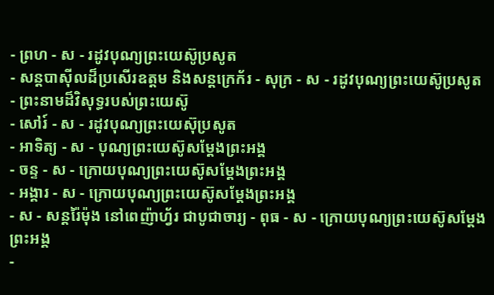- ព្រហ - ស - រដូវបុណ្យព្រះយេស៊ូប្រសូត
- សន្ដបាស៊ីលដ៏ប្រសើរឧត្ដម និងសន្ដក្រេក័រ - សុក្រ - ស - រដូវបុណ្យព្រះយេស៊ូប្រសូត
- ព្រះនាមដ៏វិសុទ្ធរបស់ព្រះយេស៊ូ
- សៅរ៍ - ស - រដូវបុណ្យព្រះយេស៊ុប្រសូត
- អាទិត្យ - ស - បុណ្យព្រះយេស៊ូសម្ដែងព្រះអង្គ
- ចន្ទ - ស - ក្រោយបុណ្យព្រះយេស៊ូសម្ដែងព្រះអង្គ
- អង្គារ - ស - ក្រោយបុណ្យព្រះយេស៊ូសម្ដែងព្រះអង្គ
- ស - សន្ដរ៉ៃម៉ុង នៅពេញ៉ាហ្វ័រ ជាបូជាចារ្យ - ពុធ - ស - ក្រោយបុណ្យព្រះយេស៊ូសម្ដែងព្រះអង្គ
-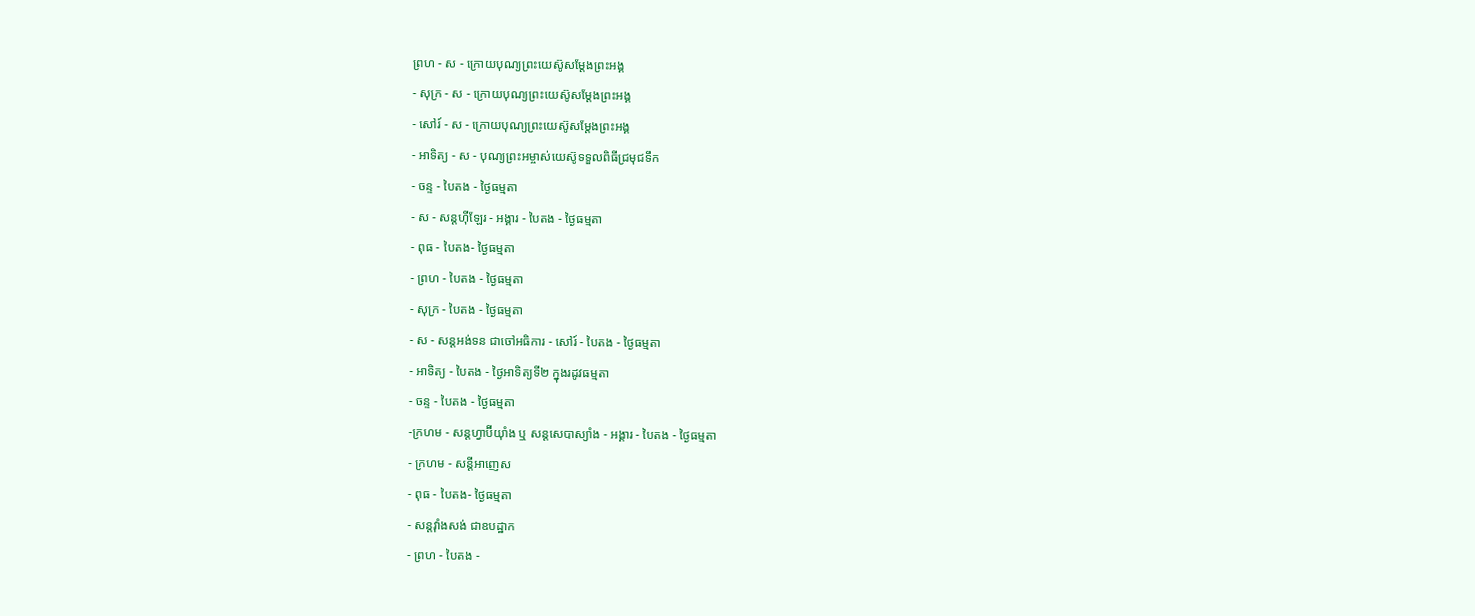ព្រហ - ស - ក្រោយបុណ្យព្រះយេស៊ូសម្ដែងព្រះអង្គ
- សុក្រ - ស - ក្រោយបុណ្យព្រះយេស៊ូសម្ដែងព្រះអង្គ
- សៅរ៍ - ស - ក្រោយបុណ្យព្រះយេស៊ូសម្ដែងព្រះអង្គ
- អាទិត្យ - ស - បុណ្យព្រះអម្ចាស់យេស៊ូទទួលពិធីជ្រមុជទឹក
- ចន្ទ - បៃតង - ថ្ងៃធម្មតា
- ស - សន្ដហ៊ីឡែរ - អង្គារ - បៃតង - ថ្ងៃធម្មតា
- ពុធ - បៃតង- ថ្ងៃធម្មតា
- ព្រហ - បៃតង - ថ្ងៃធម្មតា
- សុក្រ - បៃតង - ថ្ងៃធម្មតា
- ស - សន្ដអង់ទន ជាចៅអធិការ - សៅរ៍ - បៃតង - ថ្ងៃធម្មតា
- អាទិត្យ - បៃតង - ថ្ងៃអាទិត្យទី២ ក្នុងរដូវធម្មតា
- ចន្ទ - បៃតង - ថ្ងៃធម្មតា
-ក្រហម - សន្ដហ្វាប៊ីយ៉ាំង ឬ សន្ដសេបាស្យាំង - អង្គារ - បៃតង - ថ្ងៃធម្មតា
- ក្រហម - សន្ដីអាញេស
- ពុធ - បៃតង- ថ្ងៃធម្មតា
- សន្ដវ៉ាំងសង់ ជាឧបដ្ឋាក
- ព្រហ - បៃតង -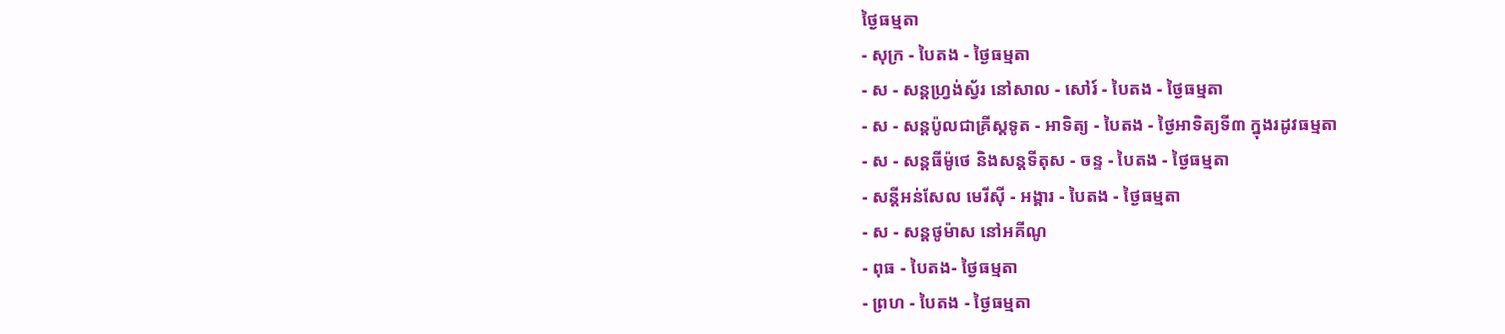ថ្ងៃធម្មតា
- សុក្រ - បៃតង - ថ្ងៃធម្មតា
- ស - សន្ដហ្វ្រង់ស្វ័រ នៅសាល - សៅរ៍ - បៃតង - ថ្ងៃធម្មតា
- ស - សន្ដប៉ូលជាគ្រីស្ដទូត - អាទិត្យ - បៃតង - ថ្ងៃអាទិត្យទី៣ ក្នុងរដូវធម្មតា
- ស - សន្ដធីម៉ូថេ និងសន្ដទីតុស - ចន្ទ - បៃតង - ថ្ងៃធម្មតា
- សន្ដីអន់សែល មេរីស៊ី - អង្គារ - បៃតង - ថ្ងៃធម្មតា
- ស - សន្ដថូម៉ាស នៅអគីណូ
- ពុធ - បៃតង- ថ្ងៃធម្មតា
- ព្រហ - បៃតង - ថ្ងៃធម្មតា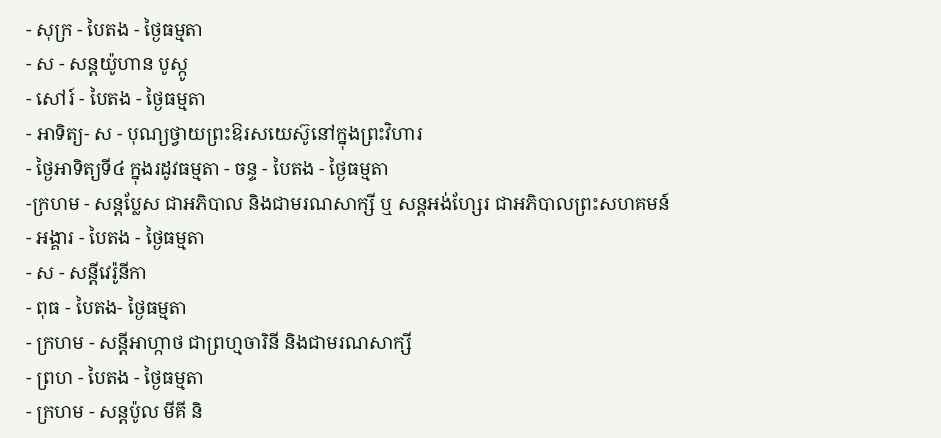- សុក្រ - បៃតង - ថ្ងៃធម្មតា
- ស - សន្ដយ៉ូហាន បូស្កូ
- សៅរ៍ - បៃតង - ថ្ងៃធម្មតា
- អាទិត្យ- ស - បុណ្យថ្វាយព្រះឱរសយេស៊ូនៅក្នុងព្រះវិហារ
- ថ្ងៃអាទិត្យទី៤ ក្នុងរដូវធម្មតា - ចន្ទ - បៃតង - ថ្ងៃធម្មតា
-ក្រហម - សន្ដប្លែស ជាអភិបាល និងជាមរណសាក្សី ឬ សន្ដអង់ហ្សែរ ជាអភិបាលព្រះសហគមន៍
- អង្គារ - បៃតង - ថ្ងៃធម្មតា
- ស - សន្ដីវេរ៉ូនីកា
- ពុធ - បៃតង- ថ្ងៃធម្មតា
- ក្រហម - សន្ដីអាហ្កាថ ជាព្រហ្មចារិនី និងជាមរណសាក្សី
- ព្រហ - បៃតង - ថ្ងៃធម្មតា
- ក្រហម - សន្ដប៉ូល មីគី និ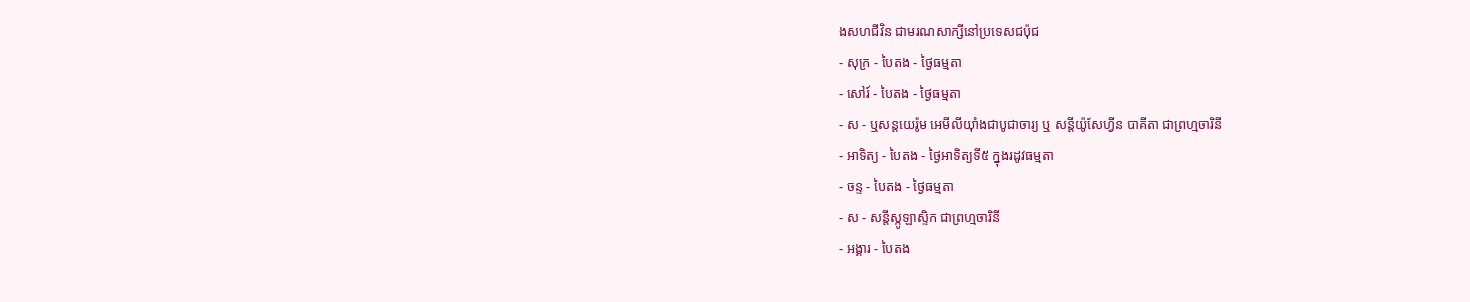ងសហជីវិន ជាមរណសាក្សីនៅប្រទេសជប៉ុជ
- សុក្រ - បៃតង - ថ្ងៃធម្មតា
- សៅរ៍ - បៃតង - ថ្ងៃធម្មតា
- ស - ឬសន្ដយេរ៉ូម អេមីលីយ៉ាំងជាបូជាចារ្យ ឬ សន្ដីយ៉ូសែហ្វីន បាគីតា ជាព្រហ្មចារិនី
- អាទិត្យ - បៃតង - ថ្ងៃអាទិត្យទី៥ ក្នុងរដូវធម្មតា
- ចន្ទ - បៃតង - ថ្ងៃធម្មតា
- ស - សន្ដីស្កូឡាស្ទិក ជាព្រហ្មចារិនី
- អង្គារ - បៃតង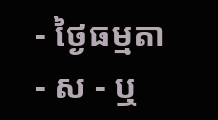- ថ្ងៃធម្មតា
- ស - ឬ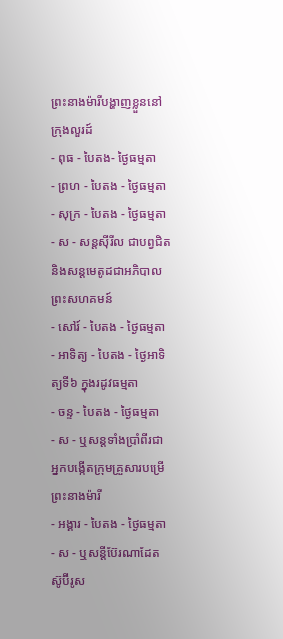ព្រះនាងម៉ារីបង្ហាញខ្លួននៅក្រុងលួរដ៍
- ពុធ - បៃតង- ថ្ងៃធម្មតា
- ព្រហ - បៃតង - ថ្ងៃធម្មតា
- សុក្រ - បៃតង - ថ្ងៃធម្មតា
- ស - សន្ដស៊ីរីល ជាបព្វជិត និងសន្ដមេតូដជាអភិបាលព្រះសហគមន៍
- សៅរ៍ - បៃតង - ថ្ងៃធម្មតា
- អាទិត្យ - បៃតង - ថ្ងៃអាទិត្យទី៦ ក្នុងរដូវធម្មតា
- ចន្ទ - បៃតង - ថ្ងៃធម្មតា
- ស - ឬសន្ដទាំងប្រាំពីរជាអ្នកបង្កើតក្រុមគ្រួសារបម្រើព្រះនាងម៉ារី
- អង្គារ - បៃតង - ថ្ងៃធម្មតា
- ស - ឬសន្ដីប៊ែរណាដែត ស៊ូប៊ីរូស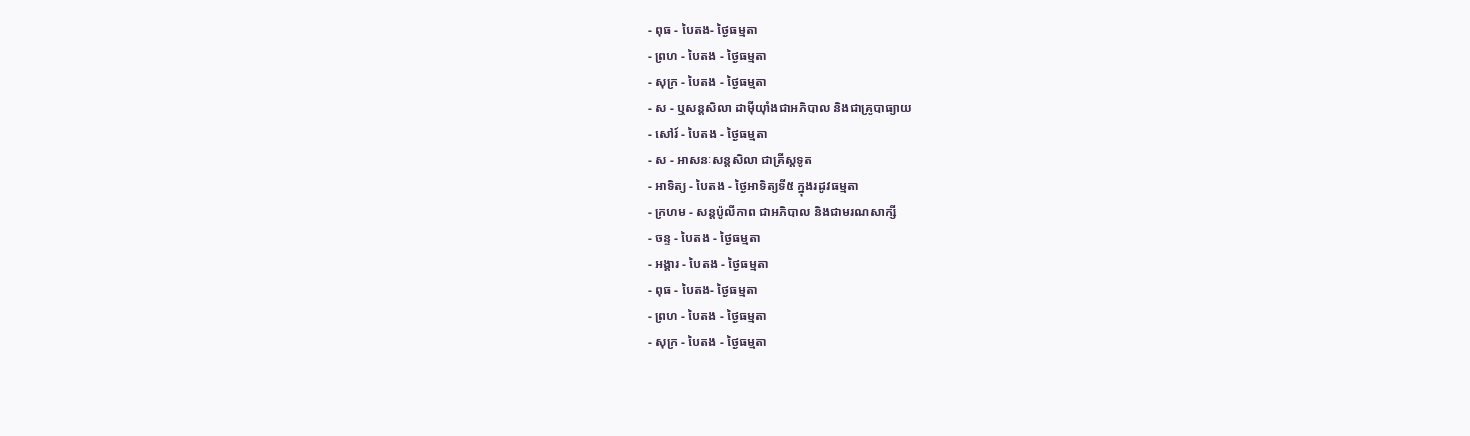- ពុធ - បៃតង- ថ្ងៃធម្មតា
- ព្រហ - បៃតង - ថ្ងៃធម្មតា
- សុក្រ - បៃតង - ថ្ងៃធម្មតា
- ស - ឬសន្ដសិលា ដាម៉ីយ៉ាំងជាអភិបាល និងជាគ្រូបាធ្យាយ
- សៅរ៍ - បៃតង - ថ្ងៃធម្មតា
- ស - អាសនៈសន្ដសិលា ជាគ្រីស្ដទូត
- អាទិត្យ - បៃតង - ថ្ងៃអាទិត្យទី៥ ក្នុងរដូវធម្មតា
- ក្រហម - សន្ដប៉ូលីកាព ជាអភិបាល និងជាមរណសាក្សី
- ចន្ទ - បៃតង - ថ្ងៃធម្មតា
- អង្គារ - បៃតង - ថ្ងៃធម្មតា
- ពុធ - បៃតង- ថ្ងៃធម្មតា
- ព្រហ - បៃតង - ថ្ងៃធម្មតា
- សុក្រ - បៃតង - ថ្ងៃធម្មតា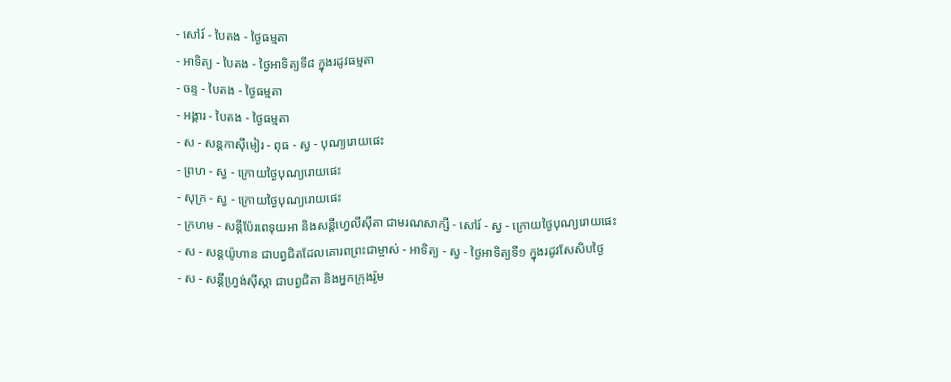- សៅរ៍ - បៃតង - ថ្ងៃធម្មតា
- អាទិត្យ - បៃតង - ថ្ងៃអាទិត្យទី៨ ក្នុងរដូវធម្មតា
- ចន្ទ - បៃតង - ថ្ងៃធម្មតា
- អង្គារ - បៃតង - ថ្ងៃធម្មតា
- ស - សន្ដកាស៊ីមៀរ - ពុធ - ស្វ - បុណ្យរោយផេះ
- ព្រហ - ស្វ - ក្រោយថ្ងៃបុណ្យរោយផេះ
- សុក្រ - ស្វ - ក្រោយថ្ងៃបុណ្យរោយផេះ
- ក្រហម - សន្ដីប៉ែរពេទុយអា និងសន្ដីហ្វេលីស៊ីតា ជាមរណសាក្សី - សៅរ៍ - ស្វ - ក្រោយថ្ងៃបុណ្យរោយផេះ
- ស - សន្ដយ៉ូហាន ជាបព្វជិតដែលគោរពព្រះជាម្ចាស់ - អាទិត្យ - ស្វ - ថ្ងៃអាទិត្យទី១ ក្នុងរដូវសែសិបថ្ងៃ
- ស - សន្ដីហ្វ្រង់ស៊ីស្កា ជាបព្វជិតា និងអ្នកក្រុងរ៉ូម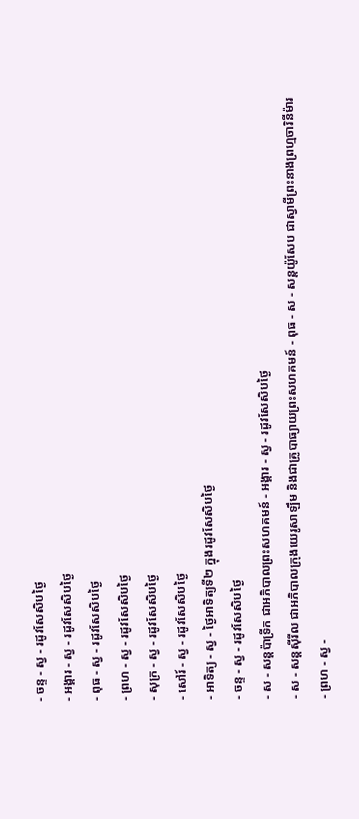- ចន្ទ - ស្វ - រដូវសែសិបថ្ងៃ
- អង្គារ - ស្វ - រដូវសែសិបថ្ងៃ
- ពុធ - ស្វ - រដូវសែសិបថ្ងៃ
- ព្រហ - ស្វ - រដូវសែសិបថ្ងៃ
- សុក្រ - ស្វ - រដូវសែសិបថ្ងៃ
- សៅរ៍ - ស្វ - រដូវសែសិបថ្ងៃ
- អាទិត្យ - ស្វ - ថ្ងៃអាទិត្យទី២ ក្នុងរដូវសែសិបថ្ងៃ
- ចន្ទ - ស្វ - រដូវសែសិបថ្ងៃ
- ស - សន្ដប៉ាទ្រីក ជាអភិបាលព្រះសហគមន៍ - អង្គារ - ស្វ - រដូវសែសិបថ្ងៃ
- ស - សន្ដស៊ីរីល ជាអភិបាលក្រុងយេរូសាឡឹម និងជាគ្រូបាធ្យាយព្រះសហគមន៍ - ពុធ - ស - សន្ដយ៉ូសែប ជាស្វាមីព្រះនាងព្រហ្មចារិនីម៉ារ
- ព្រហ - ស្វ -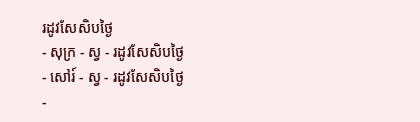រដូវសែសិបថ្ងៃ
- សុក្រ - ស្វ - រដូវសែសិបថ្ងៃ
- សៅរ៍ - ស្វ - រដូវសែសិបថ្ងៃ
-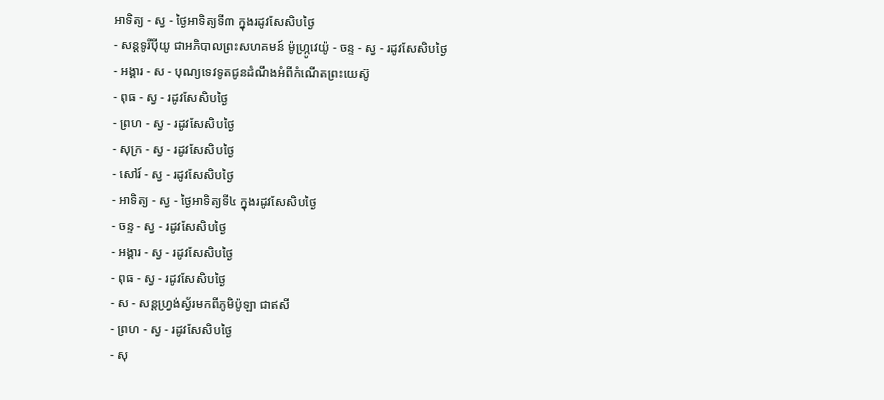អាទិត្យ - ស្វ - ថ្ងៃអាទិត្យទី៣ ក្នុងរដូវសែសិបថ្ងៃ
- សន្ដទូរីប៉ីយូ ជាអភិបាលព្រះសហគមន៍ ម៉ូហ្ក្រូវេយ៉ូ - ចន្ទ - ស្វ - រដូវសែសិបថ្ងៃ
- អង្គារ - ស - បុណ្យទេវទូតជូនដំណឹងអំពីកំណើតព្រះយេស៊ូ
- ពុធ - ស្វ - រដូវសែសិបថ្ងៃ
- ព្រហ - ស្វ - រដូវសែសិបថ្ងៃ
- សុក្រ - ស្វ - រដូវសែសិបថ្ងៃ
- សៅរ៍ - ស្វ - រដូវសែសិបថ្ងៃ
- អាទិត្យ - ស្វ - ថ្ងៃអាទិត្យទី៤ ក្នុងរដូវសែសិបថ្ងៃ
- ចន្ទ - ស្វ - រដូវសែសិបថ្ងៃ
- អង្គារ - ស្វ - រដូវសែសិបថ្ងៃ
- ពុធ - ស្វ - រដូវសែសិបថ្ងៃ
- ស - សន្ដហ្វ្រង់ស្វ័រមកពីភូមិប៉ូឡា ជាឥសី
- ព្រហ - ស្វ - រដូវសែសិបថ្ងៃ
- សុ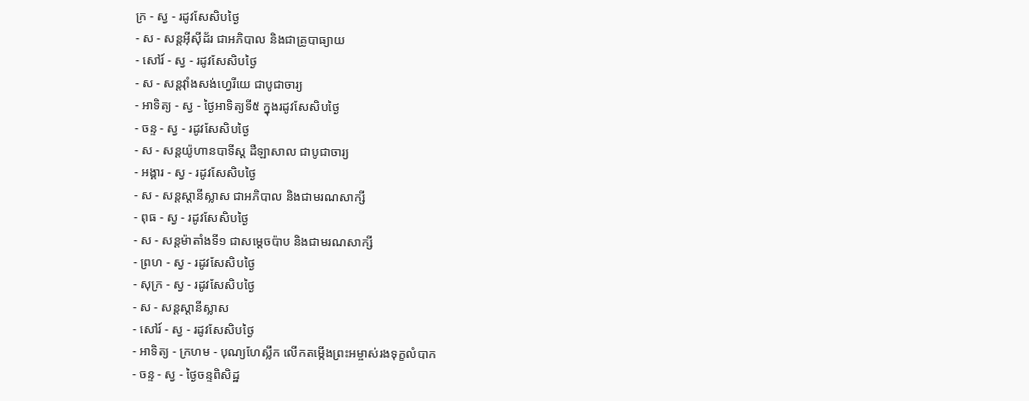ក្រ - ស្វ - រដូវសែសិបថ្ងៃ
- ស - សន្ដអ៊ីស៊ីដ័រ ជាអភិបាល និងជាគ្រូបាធ្យាយ
- សៅរ៍ - ស្វ - រដូវសែសិបថ្ងៃ
- ស - សន្ដវ៉ាំងសង់ហ្វេរីយេ ជាបូជាចារ្យ
- អាទិត្យ - ស្វ - ថ្ងៃអាទិត្យទី៥ ក្នុងរដូវសែសិបថ្ងៃ
- ចន្ទ - ស្វ - រដូវសែសិបថ្ងៃ
- ស - សន្ដយ៉ូហានបាទីស្ដ ដឺឡាសាល ជាបូជាចារ្យ
- អង្គារ - ស្វ - រដូវសែសិបថ្ងៃ
- ស - សន្ដស្ដានីស្លាស ជាអភិបាល និងជាមរណសាក្សី
- ពុធ - ស្វ - រដូវសែសិបថ្ងៃ
- ស - សន្ដម៉ាតាំងទី១ ជាសម្ដេចប៉ាប និងជាមរណសាក្សី
- ព្រហ - ស្វ - រដូវសែសិបថ្ងៃ
- សុក្រ - ស្វ - រដូវសែសិបថ្ងៃ
- ស - សន្ដស្ដានីស្លាស
- សៅរ៍ - ស្វ - រដូវសែសិបថ្ងៃ
- អាទិត្យ - ក្រហម - បុណ្យហែស្លឹក លើកតម្កើងព្រះអម្ចាស់រងទុក្ខលំបាក
- ចន្ទ - ស្វ - ថ្ងៃចន្ទពិសិដ្ឋ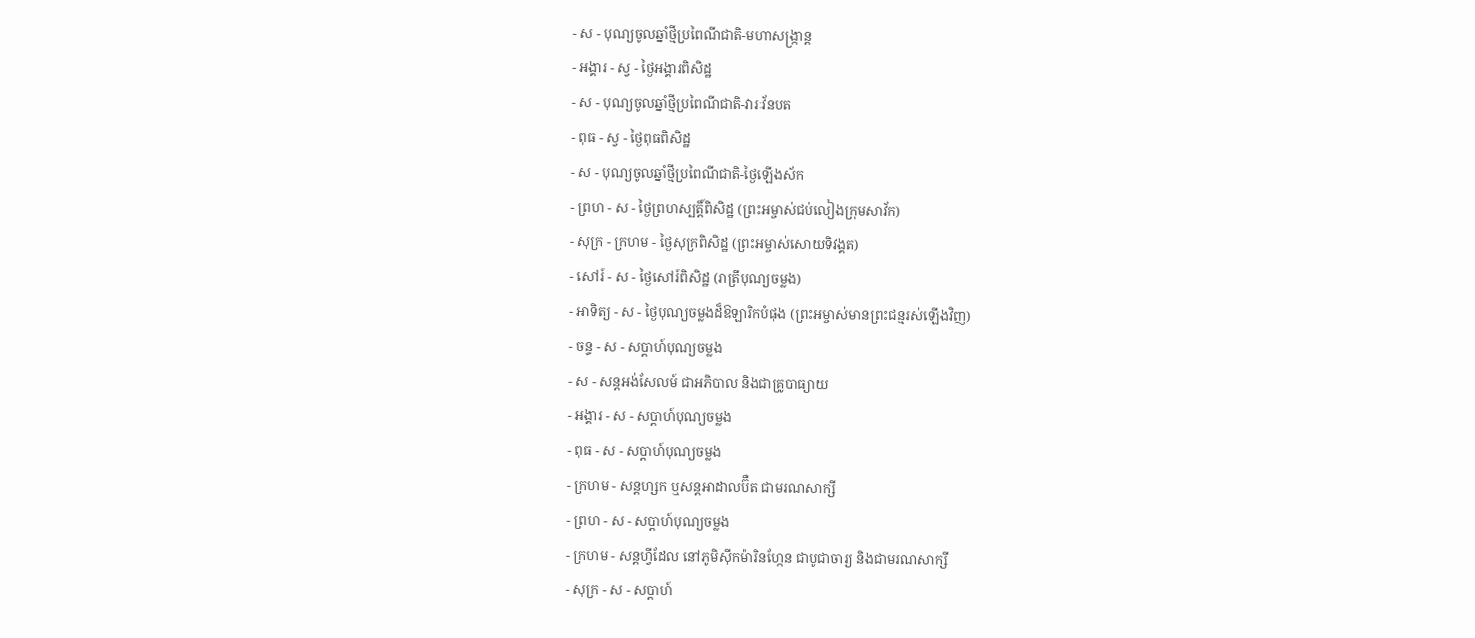- ស - បុណ្យចូលឆ្នាំថ្មីប្រពៃណីជាតិ-មហាសង្រ្កាន្ដ
- អង្គារ - ស្វ - ថ្ងៃអង្គារពិសិដ្ឋ
- ស - បុណ្យចូលឆ្នាំថ្មីប្រពៃណីជាតិ-វារៈវ័នបត
- ពុធ - ស្វ - ថ្ងៃពុធពិសិដ្ឋ
- ស - បុណ្យចូលឆ្នាំថ្មីប្រពៃណីជាតិ-ថ្ងៃឡើងស័ក
- ព្រហ - ស - ថ្ងៃព្រហស្បត្ដិ៍ពិសិដ្ឋ (ព្រះអម្ចាស់ជប់លៀងក្រុមសាវ័ក)
- សុក្រ - ក្រហម - ថ្ងៃសុក្រពិសិដ្ឋ (ព្រះអម្ចាស់សោយទិវង្គត)
- សៅរ៍ - ស - ថ្ងៃសៅរ៍ពិសិដ្ឋ (រាត្រីបុណ្យចម្លង)
- អាទិត្យ - ស - ថ្ងៃបុណ្យចម្លងដ៏ឱឡារិកបំផុង (ព្រះអម្ចាស់មានព្រះជន្មរស់ឡើងវិញ)
- ចន្ទ - ស - សប្ដាហ៍បុណ្យចម្លង
- ស - សន្ដអង់សែលម៍ ជាអភិបាល និងជាគ្រូបាធ្យាយ
- អង្គារ - ស - សប្ដាហ៍បុណ្យចម្លង
- ពុធ - ស - សប្ដាហ៍បុណ្យចម្លង
- ក្រហម - សន្ដហ្សក ឬសន្ដអាដាលប៊ឺត ជាមរណសាក្សី
- ព្រហ - ស - សប្ដាហ៍បុណ្យចម្លង
- ក្រហម - សន្ដហ្វីដែល នៅភូមិស៊ីកម៉ារិនហ្កែន ជាបូជាចារ្យ និងជាមរណសាក្សី
- សុក្រ - ស - សប្ដាហ៍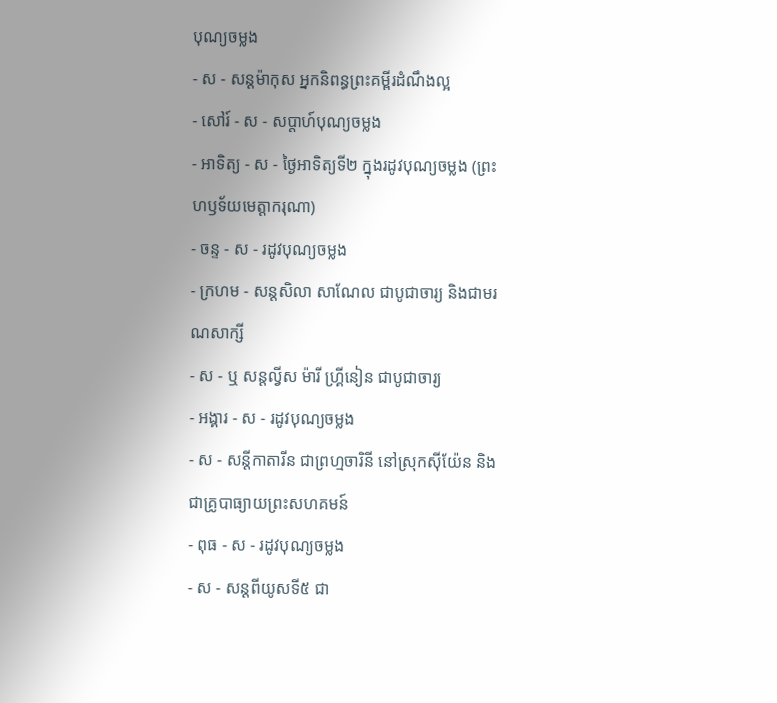បុណ្យចម្លង
- ស - សន្ដម៉ាកុស អ្នកនិពន្ធព្រះគម្ពីរដំណឹងល្អ
- សៅរ៍ - ស - សប្ដាហ៍បុណ្យចម្លង
- អាទិត្យ - ស - ថ្ងៃអាទិត្យទី២ ក្នុងរដូវបុណ្យចម្លង (ព្រះហឫទ័យមេត្ដាករុណា)
- ចន្ទ - ស - រដូវបុណ្យចម្លង
- ក្រហម - សន្ដសិលា សាណែល ជាបូជាចារ្យ និងជាមរណសាក្សី
- ស - ឬ សន្ដល្វីស ម៉ារី ហ្គ្រីនៀន ជាបូជាចារ្យ
- អង្គារ - ស - រដូវបុណ្យចម្លង
- ស - សន្ដីកាតារីន ជាព្រហ្មចារិនី នៅស្រុកស៊ីយ៉ែន និងជាគ្រូបាធ្យាយព្រះសហគមន៍
- ពុធ - ស - រដូវបុណ្យចម្លង
- ស - សន្ដពីយូសទី៥ ជា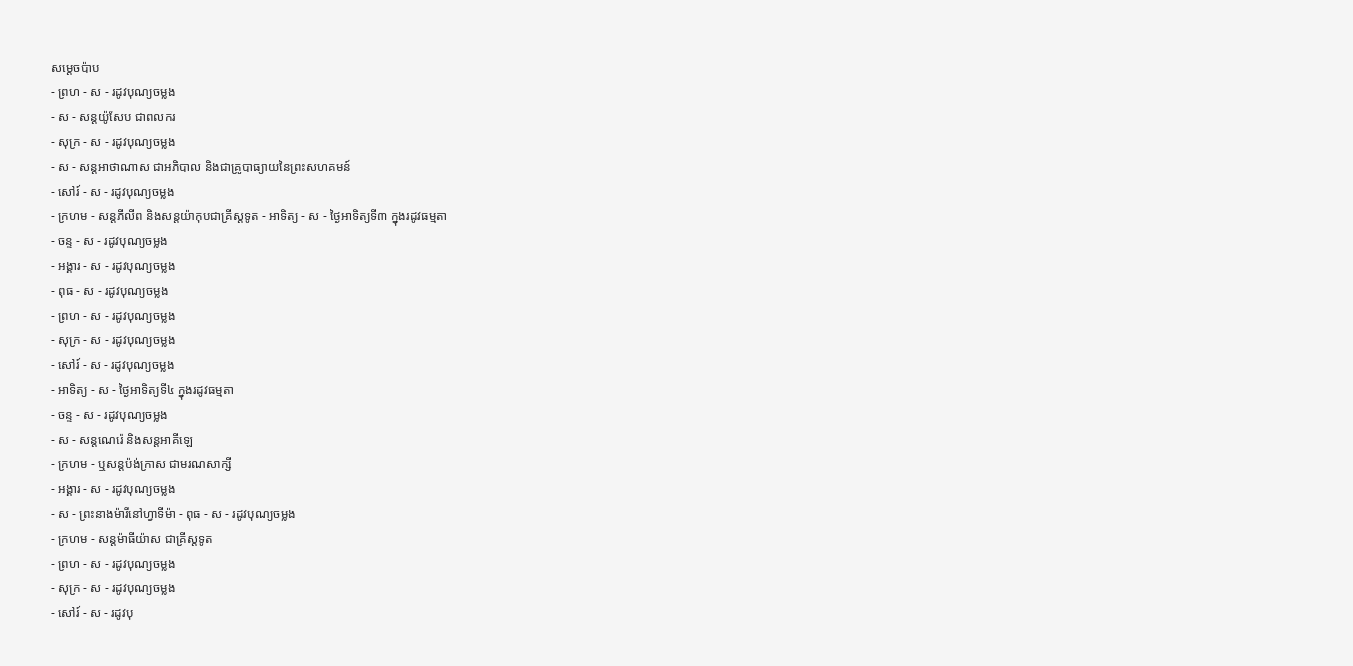សម្ដេចប៉ាប
- ព្រហ - ស - រដូវបុណ្យចម្លង
- ស - សន្ដយ៉ូសែប ជាពលករ
- សុក្រ - ស - រដូវបុណ្យចម្លង
- ស - សន្ដអាថាណាស ជាអភិបាល និងជាគ្រូបាធ្យាយនៃព្រះសហគមន៍
- សៅរ៍ - ស - រដូវបុណ្យចម្លង
- ក្រហម - សន្ដភីលីព និងសន្ដយ៉ាកុបជាគ្រីស្ដទូត - អាទិត្យ - ស - ថ្ងៃអាទិត្យទី៣ ក្នុងរដូវធម្មតា
- ចន្ទ - ស - រដូវបុណ្យចម្លង
- អង្គារ - ស - រដូវបុណ្យចម្លង
- ពុធ - ស - រដូវបុណ្យចម្លង
- ព្រហ - ស - រដូវបុណ្យចម្លង
- សុក្រ - ស - រដូវបុណ្យចម្លង
- សៅរ៍ - ស - រដូវបុណ្យចម្លង
- អាទិត្យ - ស - ថ្ងៃអាទិត្យទី៤ ក្នុងរដូវធម្មតា
- ចន្ទ - ស - រដូវបុណ្យចម្លង
- ស - សន្ដណេរ៉េ និងសន្ដអាគីឡេ
- ក្រហម - ឬសន្ដប៉ង់ក្រាស ជាមរណសាក្សី
- អង្គារ - ស - រដូវបុណ្យចម្លង
- ស - ព្រះនាងម៉ារីនៅហ្វាទីម៉ា - ពុធ - ស - រដូវបុណ្យចម្លង
- ក្រហម - សន្ដម៉ាធីយ៉ាស ជាគ្រីស្ដទូត
- ព្រហ - ស - រដូវបុណ្យចម្លង
- សុក្រ - ស - រដូវបុណ្យចម្លង
- សៅរ៍ - ស - រដូវបុ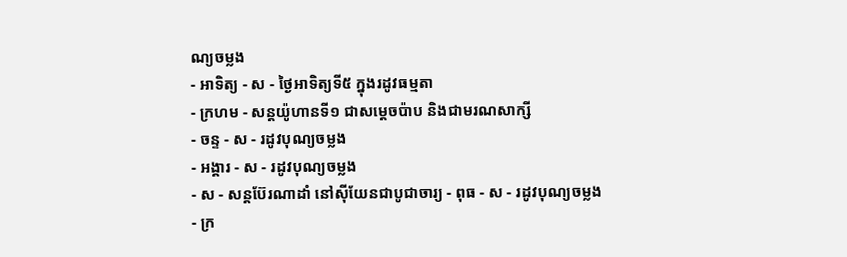ណ្យចម្លង
- អាទិត្យ - ស - ថ្ងៃអាទិត្យទី៥ ក្នុងរដូវធម្មតា
- ក្រហម - សន្ដយ៉ូហានទី១ ជាសម្ដេចប៉ាប និងជាមរណសាក្សី
- ចន្ទ - ស - រដូវបុណ្យចម្លង
- អង្គារ - ស - រដូវបុណ្យចម្លង
- ស - សន្ដប៊ែរណាដាំ នៅស៊ីយែនជាបូជាចារ្យ - ពុធ - ស - រដូវបុណ្យចម្លង
- ក្រ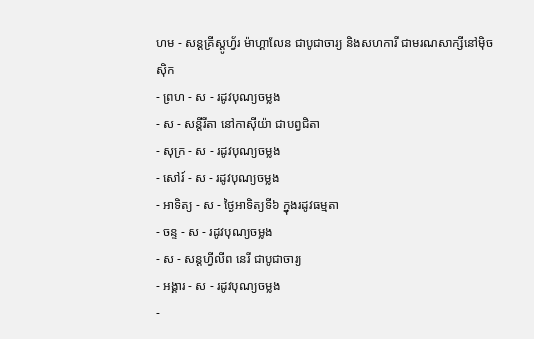ហម - សន្ដគ្រីស្ដូហ្វ័រ ម៉ាហ្គាលែន ជាបូជាចារ្យ និងសហការី ជាមរណសាក្សីនៅម៉ិចស៊ិក
- ព្រហ - ស - រដូវបុណ្យចម្លង
- ស - សន្ដីរីតា នៅកាស៊ីយ៉ា ជាបព្វជិតា
- សុក្រ - ស - រដូវបុណ្យចម្លង
- សៅរ៍ - ស - រដូវបុណ្យចម្លង
- អាទិត្យ - ស - ថ្ងៃអាទិត្យទី៦ ក្នុងរដូវធម្មតា
- ចន្ទ - ស - រដូវបុណ្យចម្លង
- ស - សន្ដហ្វីលីព នេរី ជាបូជាចារ្យ
- អង្គារ - ស - រដូវបុណ្យចម្លង
-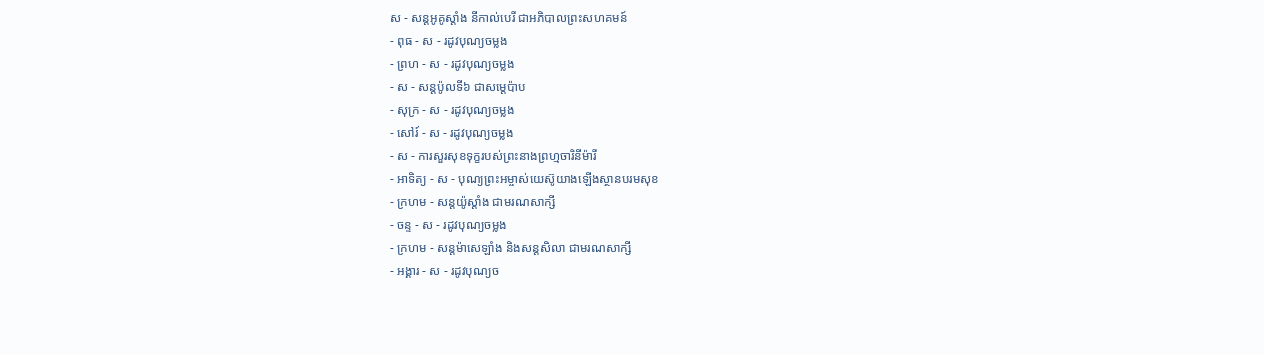ស - សន្ដអូគូស្ដាំង នីកាល់បេរី ជាអភិបាលព្រះសហគមន៍
- ពុធ - ស - រដូវបុណ្យចម្លង
- ព្រហ - ស - រដូវបុណ្យចម្លង
- ស - សន្ដប៉ូលទី៦ ជាសម្ដេប៉ាប
- សុក្រ - ស - រដូវបុណ្យចម្លង
- សៅរ៍ - ស - រដូវបុណ្យចម្លង
- ស - ការសួរសុខទុក្ខរបស់ព្រះនាងព្រហ្មចារិនីម៉ារី
- អាទិត្យ - ស - បុណ្យព្រះអម្ចាស់យេស៊ូយាងឡើងស្ថានបរមសុខ
- ក្រហម - សន្ដយ៉ូស្ដាំង ជាមរណសាក្សី
- ចន្ទ - ស - រដូវបុណ្យចម្លង
- ក្រហម - សន្ដម៉ាសេឡាំង និងសន្ដសិលា ជាមរណសាក្សី
- អង្គារ - ស - រដូវបុណ្យច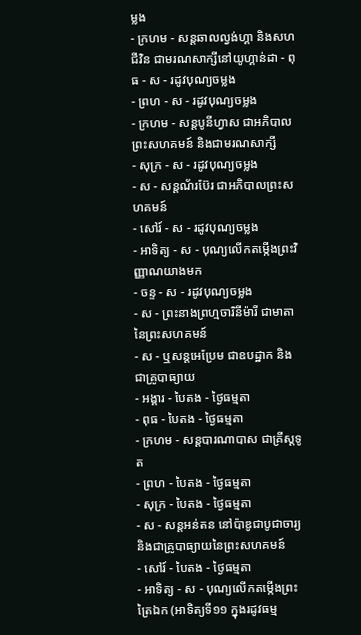ម្លង
- ក្រហម - សន្ដឆាលល្វង់ហ្គា និងសហជីវិន ជាមរណសាក្សីនៅយូហ្គាន់ដា - ពុធ - ស - រដូវបុណ្យចម្លង
- ព្រហ - ស - រដូវបុណ្យចម្លង
- ក្រហម - សន្ដបូនីហ្វាស ជាអភិបាលព្រះសហគមន៍ និងជាមរណសាក្សី
- សុក្រ - ស - រដូវបុណ្យចម្លង
- ស - សន្ដណ័រប៊ែរ ជាអភិបាលព្រះសហគមន៍
- សៅរ៍ - ស - រដូវបុណ្យចម្លង
- អាទិត្យ - ស - បុណ្យលើកតម្កើងព្រះវិញ្ញាណយាងមក
- ចន្ទ - ស - រដូវបុណ្យចម្លង
- ស - ព្រះនាងព្រហ្មចារិនីម៉ារី ជាមាតានៃព្រះសហគមន៍
- ស - ឬសន្ដអេប្រែម ជាឧបដ្ឋាក និងជាគ្រូបាធ្យាយ
- អង្គារ - បៃតង - ថ្ងៃធម្មតា
- ពុធ - បៃតង - ថ្ងៃធម្មតា
- ក្រហម - សន្ដបារណាបាស ជាគ្រីស្ដទូត
- ព្រហ - បៃតង - ថ្ងៃធម្មតា
- សុក្រ - បៃតង - ថ្ងៃធម្មតា
- ស - សន្ដអន់តន នៅប៉ាឌូជាបូជាចារ្យ និងជាគ្រូបាធ្យាយនៃព្រះសហគមន៍
- សៅរ៍ - បៃតង - ថ្ងៃធម្មតា
- អាទិត្យ - ស - បុណ្យលើកតម្កើងព្រះត្រៃឯក (អាទិត្យទី១១ ក្នុងរដូវធម្ម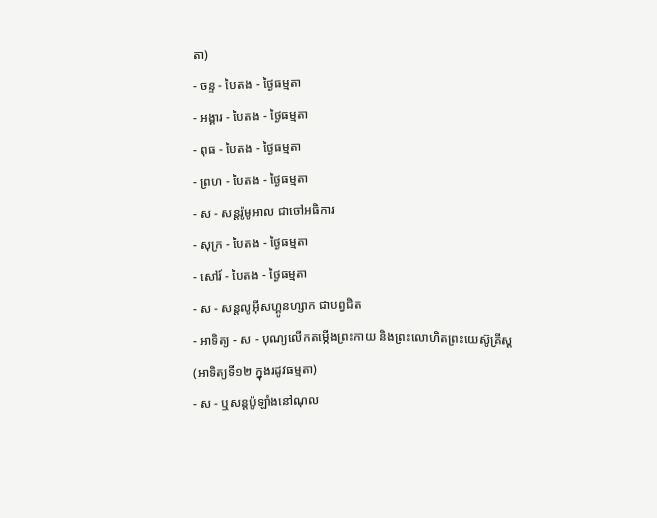តា)
- ចន្ទ - បៃតង - ថ្ងៃធម្មតា
- អង្គារ - បៃតង - ថ្ងៃធម្មតា
- ពុធ - បៃតង - ថ្ងៃធម្មតា
- ព្រហ - បៃតង - ថ្ងៃធម្មតា
- ស - សន្ដរ៉ូមូអាល ជាចៅអធិការ
- សុក្រ - បៃតង - ថ្ងៃធម្មតា
- សៅរ៍ - បៃតង - ថ្ងៃធម្មតា
- ស - សន្ដលូអ៊ីសហ្គូនហ្សាក ជាបព្វជិត
- អាទិត្យ - ស - បុណ្យលើកតម្កើងព្រះកាយ និងព្រះលោហិតព្រះយេស៊ូគ្រីស្ដ
(អាទិត្យទី១២ ក្នុងរដូវធម្មតា)
- ស - ឬសន្ដប៉ូឡាំងនៅណុល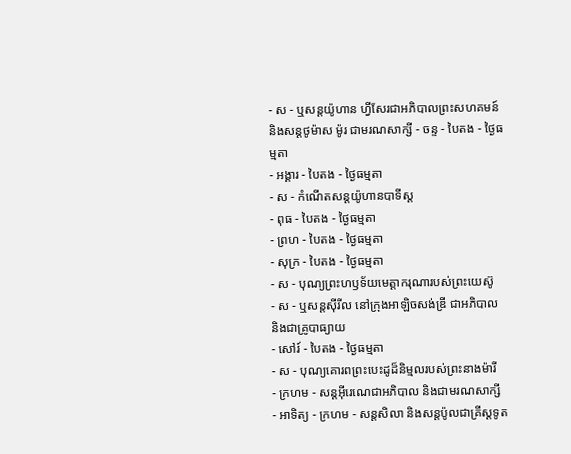- ស - ឬសន្ដយ៉ូហាន ហ្វីសែរជាអភិបាលព្រះសហគមន៍ និងសន្ដថូម៉ាស ម៉ូរ ជាមរណសាក្សី - ចន្ទ - បៃតង - ថ្ងៃធម្មតា
- អង្គារ - បៃតង - ថ្ងៃធម្មតា
- ស - កំណើតសន្ដយ៉ូហានបាទីស្ដ
- ពុធ - បៃតង - ថ្ងៃធម្មតា
- ព្រហ - បៃតង - ថ្ងៃធម្មតា
- សុក្រ - បៃតង - ថ្ងៃធម្មតា
- ស - បុណ្យព្រះហឫទ័យមេត្ដាករុណារបស់ព្រះយេស៊ូ
- ស - ឬសន្ដស៊ីរីល នៅក្រុងអាឡិចសង់ឌ្រី ជាអភិបាល និងជាគ្រូបាធ្យាយ
- សៅរ៍ - បៃតង - ថ្ងៃធម្មតា
- ស - បុណ្យគោរពព្រះបេះដូដ៏និម្មលរបស់ព្រះនាងម៉ារី
- ក្រហម - សន្ដអ៊ីរេណេជាអភិបាល និងជាមរណសាក្សី
- អាទិត្យ - ក្រហម - សន្ដសិលា និងសន្ដប៉ូលជាគ្រីស្ដទូត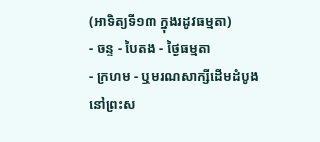(អាទិត្យទី១៣ ក្នុងរដូវធម្មតា)
- ចន្ទ - បៃតង - ថ្ងៃធម្មតា
- ក្រហម - ឬមរណសាក្សីដើមដំបូងនៅព្រះស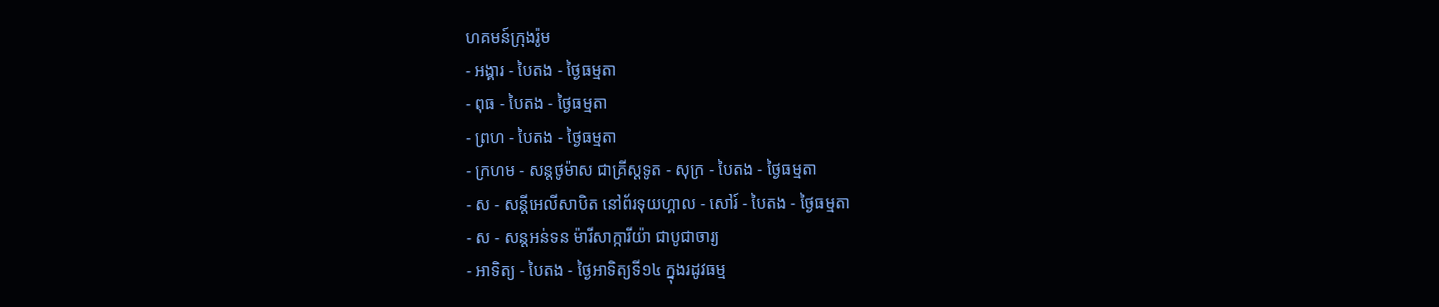ហគមន៍ក្រុងរ៉ូម
- អង្គារ - បៃតង - ថ្ងៃធម្មតា
- ពុធ - បៃតង - ថ្ងៃធម្មតា
- ព្រហ - បៃតង - ថ្ងៃធម្មតា
- ក្រហម - សន្ដថូម៉ាស ជាគ្រីស្ដទូត - សុក្រ - បៃតង - ថ្ងៃធម្មតា
- ស - សន្ដីអេលីសាបិត នៅព័រទុយហ្គាល - សៅរ៍ - បៃតង - ថ្ងៃធម្មតា
- ស - សន្ដអន់ទន ម៉ារីសាក្ការីយ៉ា ជាបូជាចារ្យ
- អាទិត្យ - បៃតង - ថ្ងៃអាទិត្យទី១៤ ក្នុងរដូវធម្ម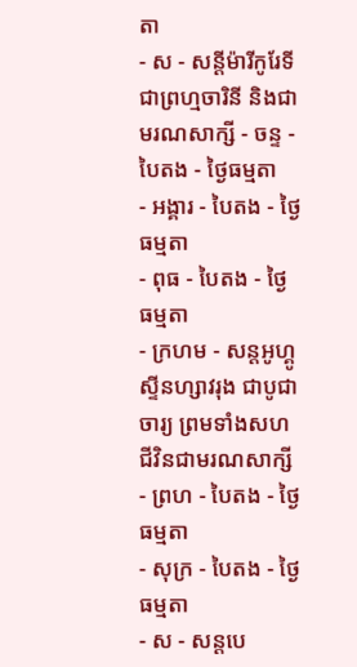តា
- ស - សន្ដីម៉ារីកូរែទី ជាព្រហ្មចារិនី និងជាមរណសាក្សី - ចន្ទ - បៃតង - ថ្ងៃធម្មតា
- អង្គារ - បៃតង - ថ្ងៃធម្មតា
- ពុធ - បៃតង - ថ្ងៃធម្មតា
- ក្រហម - សន្ដអូហ្គូស្ទីនហ្សាវរុង ជាបូជាចារ្យ ព្រមទាំងសហជីវិនជាមរណសាក្សី
- ព្រហ - បៃតង - ថ្ងៃធម្មតា
- សុក្រ - បៃតង - ថ្ងៃធម្មតា
- ស - សន្ដបេ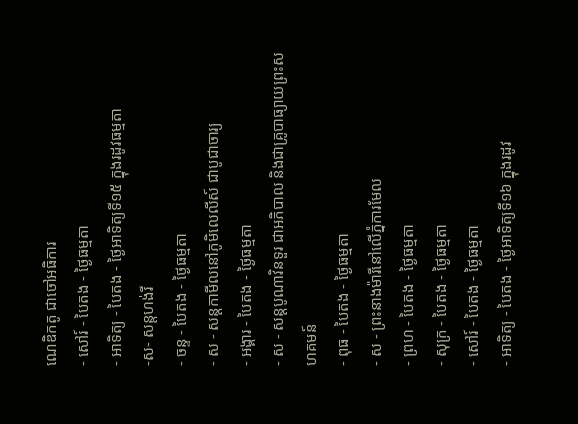ណេឌិកតូ ជាចៅអធិការ
- សៅរ៍ - បៃតង - ថ្ងៃធម្មតា
- អាទិត្យ - បៃតង - ថ្ងៃអាទិត្យទី១៥ ក្នុងរដូវធម្មតា
-ស- សន្ដហង់រី
- ចន្ទ - បៃតង - ថ្ងៃធម្មតា
- ស - សន្ដកាមីលនៅភូមិលេលីស៍ ជាបូជាចារ្យ
- អង្គារ - បៃតង - ថ្ងៃធម្មតា
- ស - សន្ដបូណាវិនទួរ ជាអភិបាល និងជាគ្រូបាធ្យាយព្រះសហគមន៍
- ពុធ - បៃតង - ថ្ងៃធម្មតា
- ស - ព្រះនាងម៉ារីនៅលើភ្នំការមែល
- ព្រហ - បៃតង - ថ្ងៃធម្មតា
- សុក្រ - បៃតង - ថ្ងៃធម្មតា
- សៅរ៍ - បៃតង - ថ្ងៃធម្មតា
- អាទិត្យ - បៃតង - ថ្ងៃអាទិត្យទី១៦ ក្នុងរដូវ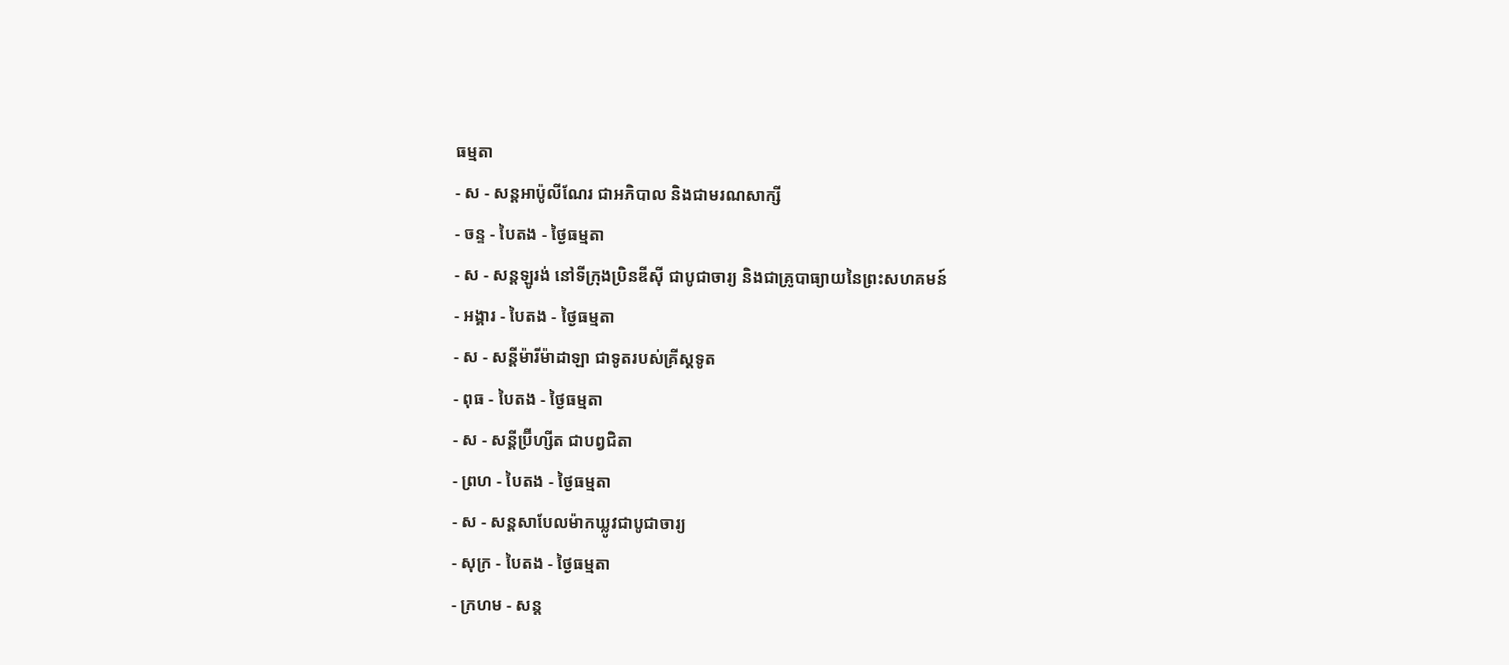ធម្មតា
- ស - សន្ដអាប៉ូលីណែរ ជាអភិបាល និងជាមរណសាក្សី
- ចន្ទ - បៃតង - ថ្ងៃធម្មតា
- ស - សន្ដឡូរង់ នៅទីក្រុងប្រិនឌីស៊ី ជាបូជាចារ្យ និងជាគ្រូបាធ្យាយនៃព្រះសហគមន៍
- អង្គារ - បៃតង - ថ្ងៃធម្មតា
- ស - សន្ដីម៉ារីម៉ាដាឡា ជាទូតរបស់គ្រីស្ដទូត
- ពុធ - បៃតង - ថ្ងៃធម្មតា
- ស - សន្ដីប្រ៊ីហ្សីត ជាបព្វជិតា
- ព្រហ - បៃតង - ថ្ងៃធម្មតា
- ស - សន្ដសាបែលម៉ាកឃ្លូវជាបូជាចារ្យ
- សុក្រ - បៃតង - ថ្ងៃធម្មតា
- ក្រហម - សន្ដ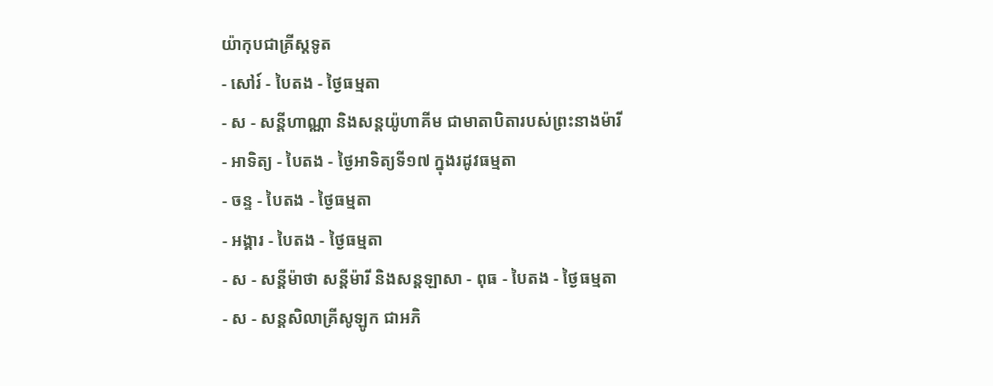យ៉ាកុបជាគ្រីស្ដទូត
- សៅរ៍ - បៃតង - ថ្ងៃធម្មតា
- ស - សន្ដីហាណ្ណា និងសន្ដយ៉ូហាគីម ជាមាតាបិតារបស់ព្រះនាងម៉ារី
- អាទិត្យ - បៃតង - ថ្ងៃអាទិត្យទី១៧ ក្នុងរដូវធម្មតា
- ចន្ទ - បៃតង - ថ្ងៃធម្មតា
- អង្គារ - បៃតង - ថ្ងៃធម្មតា
- ស - សន្ដីម៉ាថា សន្ដីម៉ារី និងសន្ដឡាសា - ពុធ - បៃតង - ថ្ងៃធម្មតា
- ស - សន្ដសិលាគ្រីសូឡូក ជាអភិ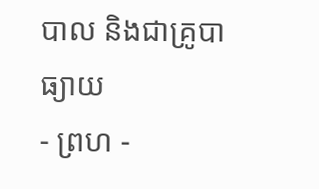បាល និងជាគ្រូបាធ្យាយ
- ព្រហ -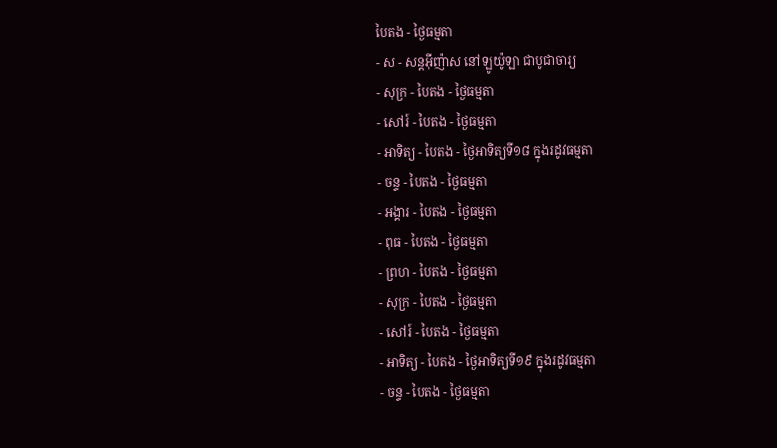បៃតង - ថ្ងៃធម្មតា
- ស - សន្ដអ៊ីញ៉ាស នៅឡូយ៉ូឡា ជាបូជាចារ្យ
- សុក្រ - បៃតង - ថ្ងៃធម្មតា
- សៅរ៍ - បៃតង - ថ្ងៃធម្មតា
- អាទិត្យ - បៃតង - ថ្ងៃអាទិត្យទី១៨ ក្នុងរដូវធម្មតា
- ចន្ទ - បៃតង - ថ្ងៃធម្មតា
- អង្គារ - បៃតង - ថ្ងៃធម្មតា
- ពុធ - បៃតង - ថ្ងៃធម្មតា
- ព្រហ - បៃតង - ថ្ងៃធម្មតា
- សុក្រ - បៃតង - ថ្ងៃធម្មតា
- សៅរ៍ - បៃតង - ថ្ងៃធម្មតា
- អាទិត្យ - បៃតង - ថ្ងៃអាទិត្យទី១៩ ក្នុងរដូវធម្មតា
- ចន្ទ - បៃតង - ថ្ងៃធម្មតា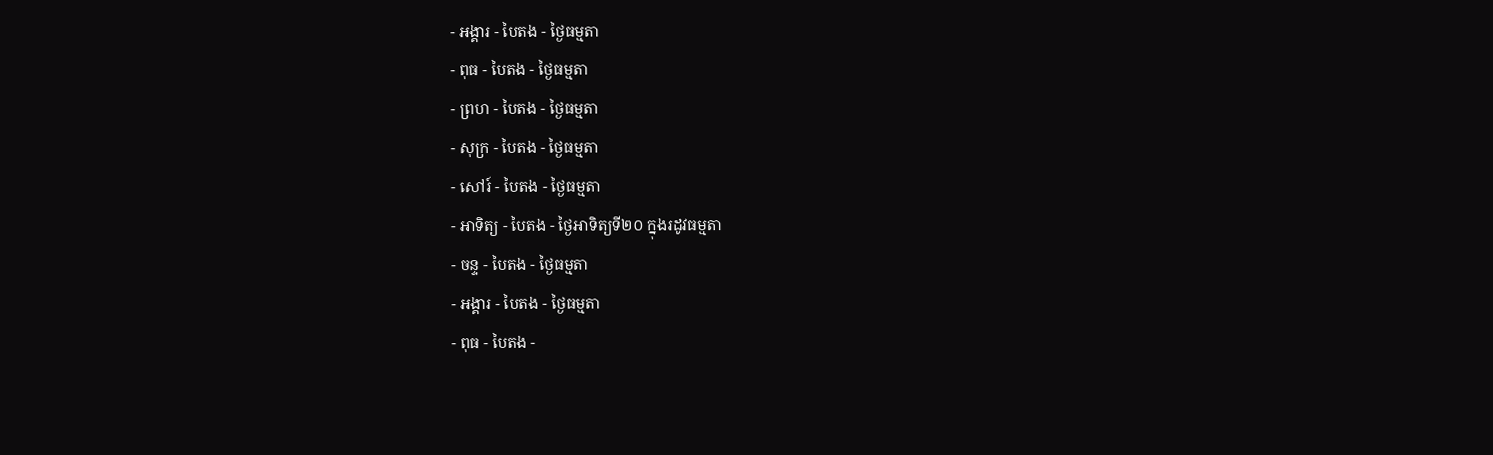- អង្គារ - បៃតង - ថ្ងៃធម្មតា
- ពុធ - បៃតង - ថ្ងៃធម្មតា
- ព្រហ - បៃតង - ថ្ងៃធម្មតា
- សុក្រ - បៃតង - ថ្ងៃធម្មតា
- សៅរ៍ - បៃតង - ថ្ងៃធម្មតា
- អាទិត្យ - បៃតង - ថ្ងៃអាទិត្យទី២០ ក្នុងរដូវធម្មតា
- ចន្ទ - បៃតង - ថ្ងៃធម្មតា
- អង្គារ - បៃតង - ថ្ងៃធម្មតា
- ពុធ - បៃតង -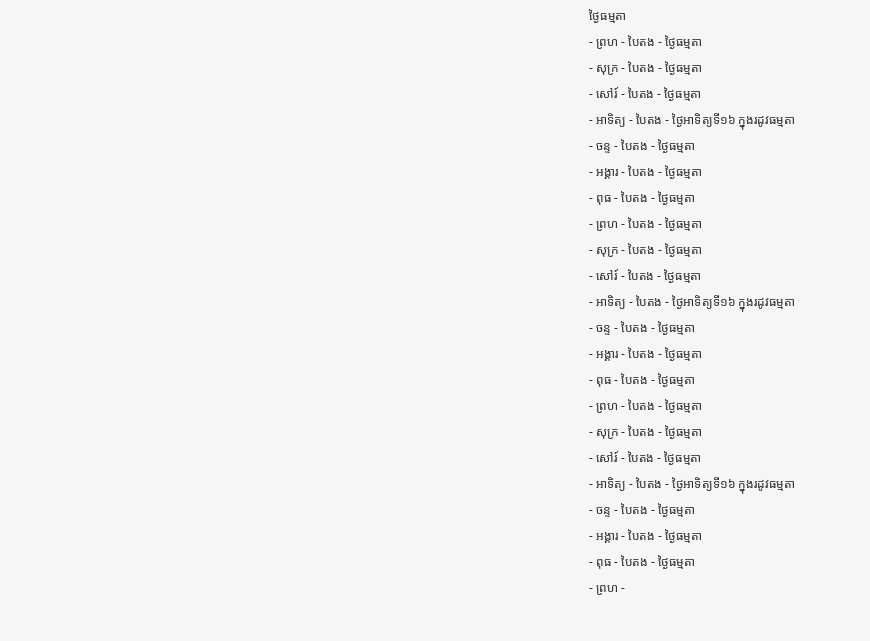ថ្ងៃធម្មតា
- ព្រហ - បៃតង - ថ្ងៃធម្មតា
- សុក្រ - បៃតង - ថ្ងៃធម្មតា
- សៅរ៍ - បៃតង - ថ្ងៃធម្មតា
- អាទិត្យ - បៃតង - ថ្ងៃអាទិត្យទី១៦ ក្នុងរដូវធម្មតា
- ចន្ទ - បៃតង - ថ្ងៃធម្មតា
- អង្គារ - បៃតង - ថ្ងៃធម្មតា
- ពុធ - បៃតង - ថ្ងៃធម្មតា
- ព្រហ - បៃតង - ថ្ងៃធម្មតា
- សុក្រ - បៃតង - ថ្ងៃធម្មតា
- សៅរ៍ - បៃតង - ថ្ងៃធម្មតា
- អាទិត្យ - បៃតង - ថ្ងៃអាទិត្យទី១៦ ក្នុងរដូវធម្មតា
- ចន្ទ - បៃតង - ថ្ងៃធម្មតា
- អង្គារ - បៃតង - ថ្ងៃធម្មតា
- ពុធ - បៃតង - ថ្ងៃធម្មតា
- ព្រហ - បៃតង - ថ្ងៃធម្មតា
- សុក្រ - បៃតង - ថ្ងៃធម្មតា
- សៅរ៍ - បៃតង - ថ្ងៃធម្មតា
- អាទិត្យ - បៃតង - ថ្ងៃអាទិត្យទី១៦ ក្នុងរដូវធម្មតា
- ចន្ទ - បៃតង - ថ្ងៃធម្មតា
- អង្គារ - បៃតង - ថ្ងៃធម្មតា
- ពុធ - បៃតង - ថ្ងៃធម្មតា
- ព្រហ -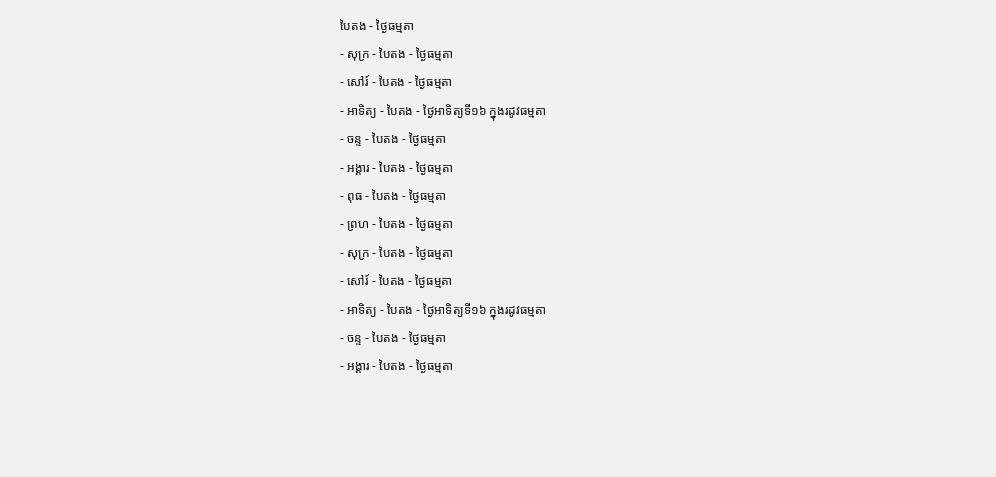បៃតង - ថ្ងៃធម្មតា
- សុក្រ - បៃតង - ថ្ងៃធម្មតា
- សៅរ៍ - បៃតង - ថ្ងៃធម្មតា
- អាទិត្យ - បៃតង - ថ្ងៃអាទិត្យទី១៦ ក្នុងរដូវធម្មតា
- ចន្ទ - បៃតង - ថ្ងៃធម្មតា
- អង្គារ - បៃតង - ថ្ងៃធម្មតា
- ពុធ - បៃតង - ថ្ងៃធម្មតា
- ព្រហ - បៃតង - ថ្ងៃធម្មតា
- សុក្រ - បៃតង - ថ្ងៃធម្មតា
- សៅរ៍ - បៃតង - ថ្ងៃធម្មតា
- អាទិត្យ - បៃតង - ថ្ងៃអាទិត្យទី១៦ ក្នុងរដូវធម្មតា
- ចន្ទ - បៃតង - ថ្ងៃធម្មតា
- អង្គារ - បៃតង - ថ្ងៃធម្មតា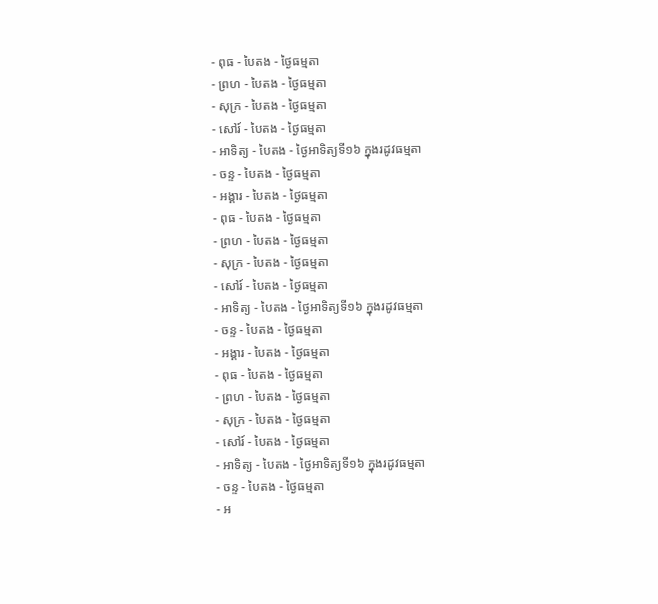- ពុធ - បៃតង - ថ្ងៃធម្មតា
- ព្រហ - បៃតង - ថ្ងៃធម្មតា
- សុក្រ - បៃតង - ថ្ងៃធម្មតា
- សៅរ៍ - បៃតង - ថ្ងៃធម្មតា
- អាទិត្យ - បៃតង - ថ្ងៃអាទិត្យទី១៦ ក្នុងរដូវធម្មតា
- ចន្ទ - បៃតង - ថ្ងៃធម្មតា
- អង្គារ - បៃតង - ថ្ងៃធម្មតា
- ពុធ - បៃតង - ថ្ងៃធម្មតា
- ព្រហ - បៃតង - ថ្ងៃធម្មតា
- សុក្រ - បៃតង - ថ្ងៃធម្មតា
- សៅរ៍ - បៃតង - ថ្ងៃធម្មតា
- អាទិត្យ - បៃតង - ថ្ងៃអាទិត្យទី១៦ ក្នុងរដូវធម្មតា
- ចន្ទ - បៃតង - ថ្ងៃធម្មតា
- អង្គារ - បៃតង - ថ្ងៃធម្មតា
- ពុធ - បៃតង - ថ្ងៃធម្មតា
- ព្រហ - បៃតង - ថ្ងៃធម្មតា
- សុក្រ - បៃតង - ថ្ងៃធម្មតា
- សៅរ៍ - បៃតង - ថ្ងៃធម្មតា
- អាទិត្យ - បៃតង - ថ្ងៃអាទិត្យទី១៦ ក្នុងរដូវធម្មតា
- ចន្ទ - បៃតង - ថ្ងៃធម្មតា
- អ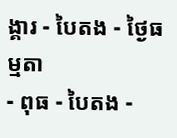ង្គារ - បៃតង - ថ្ងៃធម្មតា
- ពុធ - បៃតង -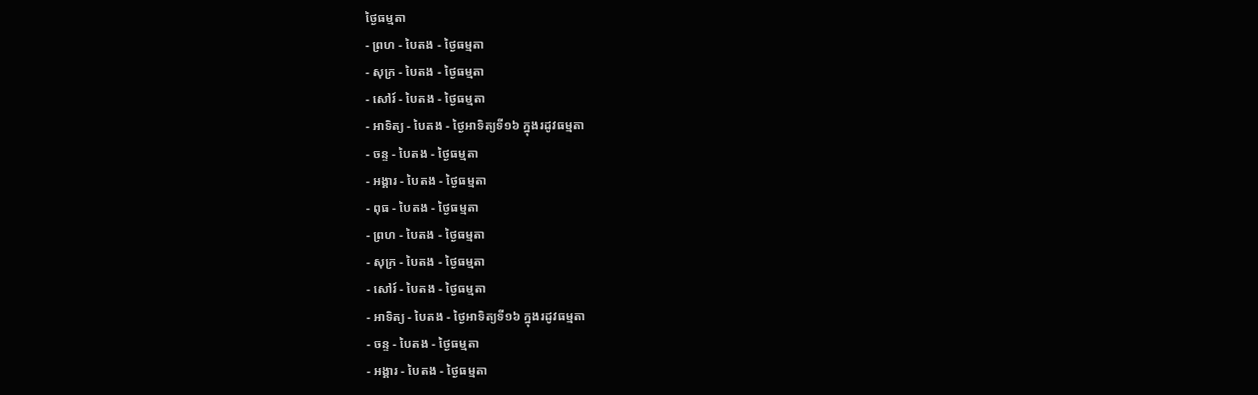ថ្ងៃធម្មតា
- ព្រហ - បៃតង - ថ្ងៃធម្មតា
- សុក្រ - បៃតង - ថ្ងៃធម្មតា
- សៅរ៍ - បៃតង - ថ្ងៃធម្មតា
- អាទិត្យ - បៃតង - ថ្ងៃអាទិត្យទី១៦ ក្នុងរដូវធម្មតា
- ចន្ទ - បៃតង - ថ្ងៃធម្មតា
- អង្គារ - បៃតង - ថ្ងៃធម្មតា
- ពុធ - បៃតង - ថ្ងៃធម្មតា
- ព្រហ - បៃតង - ថ្ងៃធម្មតា
- សុក្រ - បៃតង - ថ្ងៃធម្មតា
- សៅរ៍ - បៃតង - ថ្ងៃធម្មតា
- អាទិត្យ - បៃតង - ថ្ងៃអាទិត្យទី១៦ ក្នុងរដូវធម្មតា
- ចន្ទ - បៃតង - ថ្ងៃធម្មតា
- អង្គារ - បៃតង - ថ្ងៃធម្មតា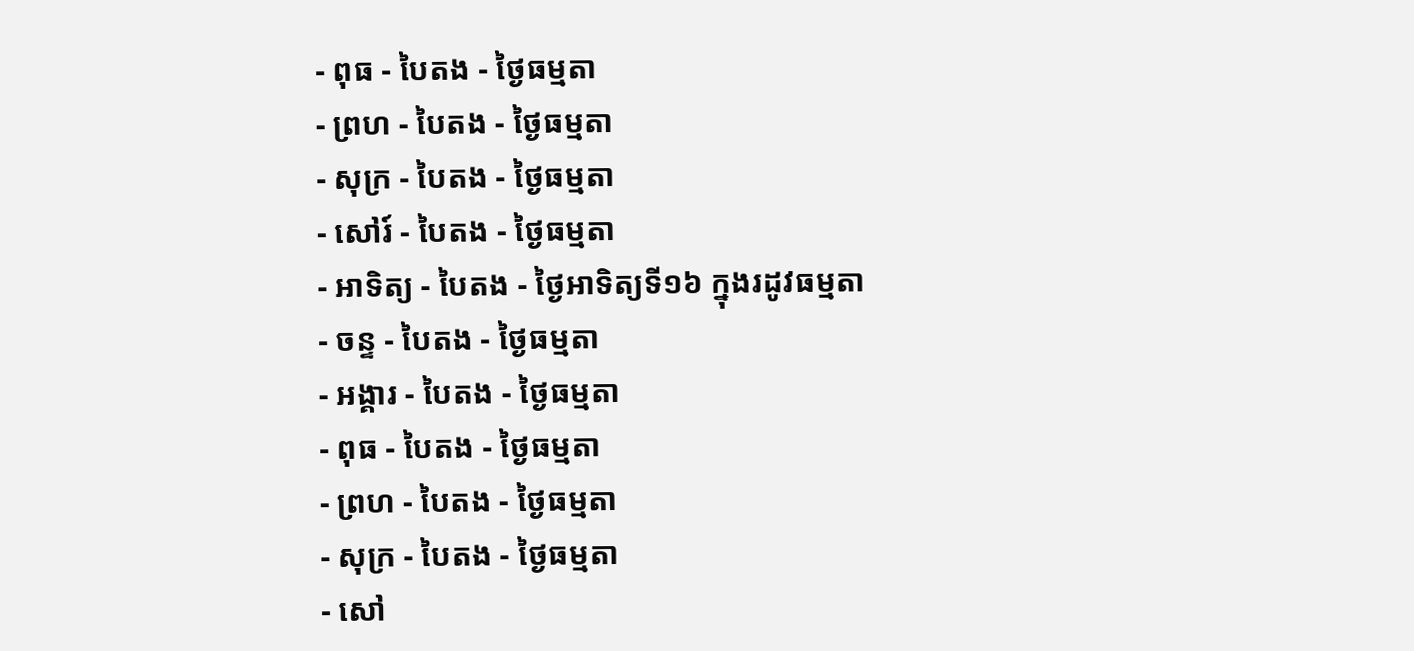- ពុធ - បៃតង - ថ្ងៃធម្មតា
- ព្រហ - បៃតង - ថ្ងៃធម្មតា
- សុក្រ - បៃតង - ថ្ងៃធម្មតា
- សៅរ៍ - បៃតង - ថ្ងៃធម្មតា
- អាទិត្យ - បៃតង - ថ្ងៃអាទិត្យទី១៦ ក្នុងរដូវធម្មតា
- ចន្ទ - បៃតង - ថ្ងៃធម្មតា
- អង្គារ - បៃតង - ថ្ងៃធម្មតា
- ពុធ - បៃតង - ថ្ងៃធម្មតា
- ព្រហ - បៃតង - ថ្ងៃធម្មតា
- សុក្រ - បៃតង - ថ្ងៃធម្មតា
- សៅ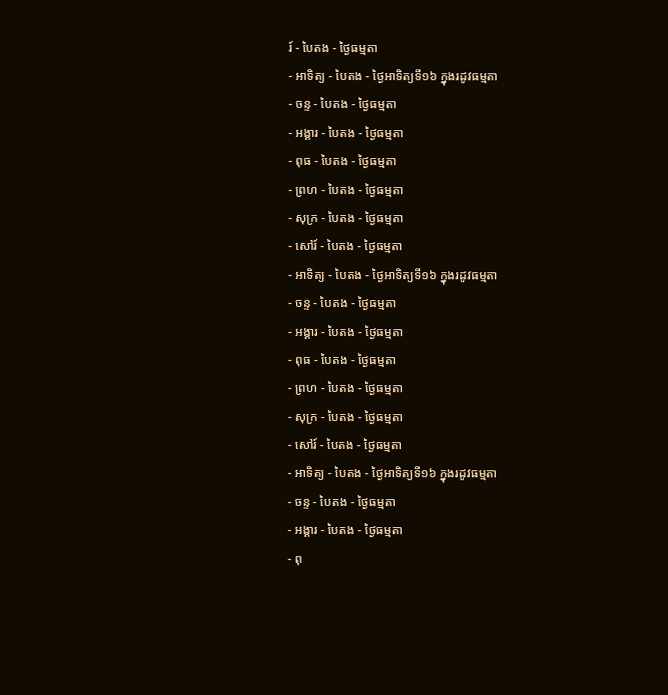រ៍ - បៃតង - ថ្ងៃធម្មតា
- អាទិត្យ - បៃតង - ថ្ងៃអាទិត្យទី១៦ ក្នុងរដូវធម្មតា
- ចន្ទ - បៃតង - ថ្ងៃធម្មតា
- អង្គារ - បៃតង - ថ្ងៃធម្មតា
- ពុធ - បៃតង - ថ្ងៃធម្មតា
- ព្រហ - បៃតង - ថ្ងៃធម្មតា
- សុក្រ - បៃតង - ថ្ងៃធម្មតា
- សៅរ៍ - បៃតង - ថ្ងៃធម្មតា
- អាទិត្យ - បៃតង - ថ្ងៃអាទិត្យទី១៦ ក្នុងរដូវធម្មតា
- ចន្ទ - បៃតង - ថ្ងៃធម្មតា
- អង្គារ - បៃតង - ថ្ងៃធម្មតា
- ពុធ - បៃតង - ថ្ងៃធម្មតា
- ព្រហ - បៃតង - ថ្ងៃធម្មតា
- សុក្រ - បៃតង - ថ្ងៃធម្មតា
- សៅរ៍ - បៃតង - ថ្ងៃធម្មតា
- អាទិត្យ - បៃតង - ថ្ងៃអាទិត្យទី១៦ ក្នុងរដូវធម្មតា
- ចន្ទ - បៃតង - ថ្ងៃធម្មតា
- អង្គារ - បៃតង - ថ្ងៃធម្មតា
- ពុ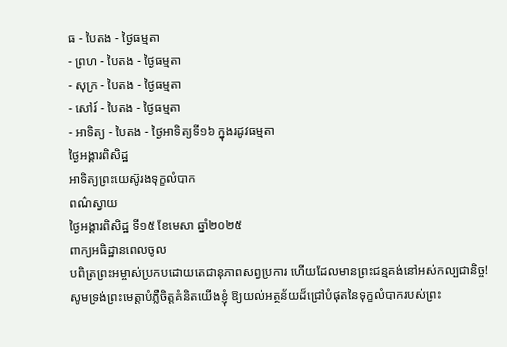ធ - បៃតង - ថ្ងៃធម្មតា
- ព្រហ - បៃតង - ថ្ងៃធម្មតា
- សុក្រ - បៃតង - ថ្ងៃធម្មតា
- សៅរ៍ - បៃតង - ថ្ងៃធម្មតា
- អាទិត្យ - បៃតង - ថ្ងៃអាទិត្យទី១៦ ក្នុងរដូវធម្មតា
ថ្ងៃអង្គារពិសិដ្ឋ
អាទិត្យព្រះយេស៊ូរងទុក្ខលំបាក
ពណ៌ស្វាយ
ថ្ងៃអង្គារពិសិដ្ឋ ទី១៥ ខែមេសា ឆ្នាំ២០២៥
ពាក្យអធិដ្ឋានពេលចូល
បពិត្រព្រះអម្ចាស់ប្រកបដោយតេជានុភាពសព្វប្រការ ហើយដែលមានព្រះជន្មគង់នៅអស់កល្បជានិច្ច! សូមទ្រង់ព្រះមេត្តាបំភ្លឺចិត្តគំនិតយើងខ្ញុំ ឱ្យយល់អត្ថន័យដ៏ជ្រៅបំផុតនៃទុក្ខលំបាករបស់ព្រះ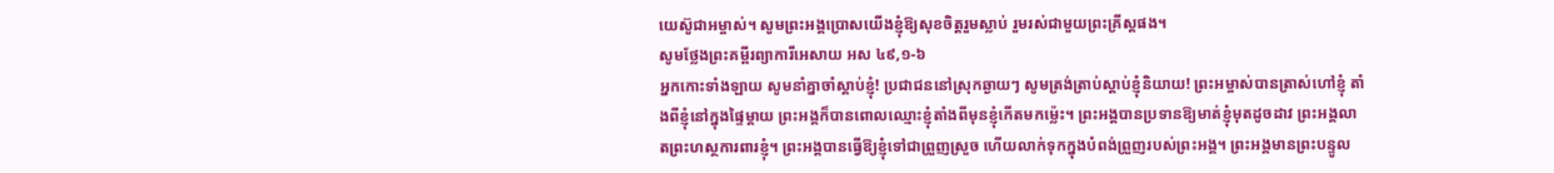យេស៊ូជាអម្ចាស់។ សូមព្រះអង្គប្រោសយើងខ្ញុំឱ្យសុខចិត្តរួមស្លាប់ រួមរស់ជាមួយព្រះគ្រីស្តផង។
សូមថ្លែងព្រះគម្ពីរព្យាការីអេសាយ អស ៤៩,១-៦
អ្នកកោះទាំងឡាយ សូមនាំគ្នាចាំស្តាប់ខ្ញុំ! ប្រជាជននៅស្រុកឆ្ងាយៗ សូមត្រង់ត្រាប់ស្តាប់ខ្ញុំនិយាយ! ព្រះអម្ចាស់បានត្រាស់ហៅខ្ញុំ តាំងពីខ្ញុំនៅក្នុងផ្ទៃម្តាយ ព្រះអង្គក៏បានពោលឈ្មោះខ្ញុំតាំងពីមុនខ្ញុំកើតមកម៉េ្លះ។ ព្រះអង្គបានប្រទានឱ្យមាត់ខ្ញុំមុតដូចដាវ ព្រះអង្គលាតព្រះហស្ថការពារខ្ញុំ។ ព្រះអង្គបានធ្វើឱ្យខ្ញុំទៅជាព្រួញស្រួច ហើយលាក់ទុកក្នុងបំពង់ព្រួញរបស់ព្រះអង្គ។ ព្រះអង្គមានព្រះបន្ទូល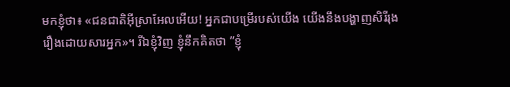មកខ្ញុំថា៖ «ជនជាតិអ៊ីស្រាអែលអើយ! អ្នកជាបម្រើរបស់យើង យើងនឹងបង្ហាញសិរីរុងរឿងដោយសារអ្នក»។ រីឯខ្ញុំវិញ ខ្ញុំនឹកគិតថា ”ខ្ញុំ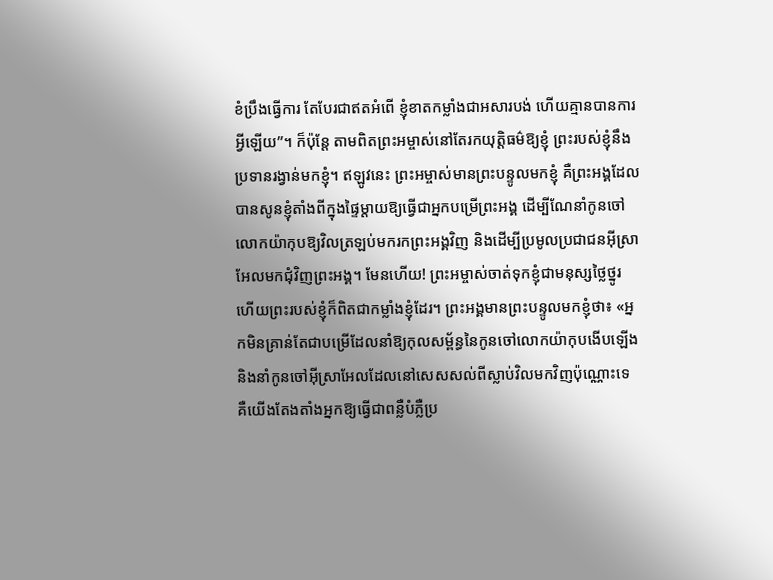ខំប្រឹងធ្វើការ តែបែរជាឥតអំពើ ខ្ញុំខាតកម្លាំងជាអសារបង់ ហើយគ្មានបានការអ្វីឡើយ”។ ក៏ប៉ុន្តែ តាមពិតព្រះអម្ចាស់នៅតែរកយុត្តិធម៌ឱ្យខ្ញុំ ព្រះរបស់ខ្ញុំនឹងប្រទានរង្វាន់មកខ្ញុំ។ ឥឡូវនេះ ព្រះអម្ចាស់មានព្រះបន្ទូលមកខ្ញុំ គឺព្រះអង្គដែលបានសូនខ្ញុំតាំងពីក្នុងផ្ទៃម្តាយឱ្យធ្វើជាអ្នកបម្រើព្រះអង្គ ដើម្បីណែនាំកូនចៅលោកយ៉ាកុបឱ្យវិលត្រឡប់មករកព្រះអង្គវិញ និងដើម្បីប្រមូលប្រជាជនអ៊ីស្រាអែលមកជុំវិញព្រះអង្គ។ មែនហើយ! ព្រះអម្ចាស់ចាត់ទុកខ្ញុំជាមនុស្សថ្លៃថ្នូរ ហើយព្រះរបស់ខ្ញុំក៏ពិតជាកម្លាំងខ្ញុំដែរ។ ព្រះអង្គមានព្រះបន្ទូលមកខ្ញុំថា៖ «អ្នកមិនគ្រាន់តែជាបម្រើដែលនាំឱ្យកុលសម្ព័ន្ធនៃកូនចៅលោកយ៉ាកុបងើបឡើង និងនាំកូនចៅអ៊ីស្រាអែលដែលនៅសេសសល់ពីស្លាប់វិលមកវិញប៉ុណ្ណោះទេ គឺយើងតែងតាំងអ្នកឱ្យធ្វើជាពន្លឺបំភ្លឺប្រ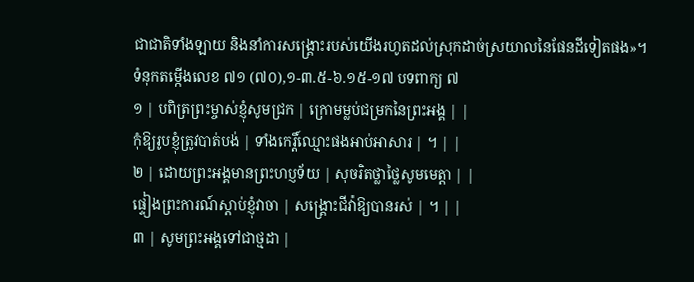ជាជាតិទាំងឡាយ និងនាំការសង្គ្រោះរបស់យើងរហូតដល់ស្រុកដាច់ស្រយាលនៃផែនដីទៀតផង»។
ទំនុកតម្កើងលេខ ៧១ (៧០),១-៣.៥-៦.១៥-១៧ បទពាក្យ ៧
១ | បពិត្រព្រះម្ចាស់ខ្ញុំសូមជ្រក | ក្រោមម្លប់ជម្រកនៃព្រះអង្គ | |
កុំឱ្យរូបខ្ញុំត្រូវបាត់បង់ | ទាំងកេរ្តិ៍ឈ្មោះផងអាប់អាសារ | ។ | |
២ | ដោយព្រះអង្គមានព្រះហប្ញទ័យ | សុចរិតថ្លាថ្លៃសូមមេត្តា | |
ផ្ទៀងព្រះការណ៍ស្តាប់ខ្ញុំវាចា | សង្គ្រោះជីវ៉ាឱ្យបានរស់ | ។ | |
៣ | សូមព្រះអង្គទៅជាថ្មដា |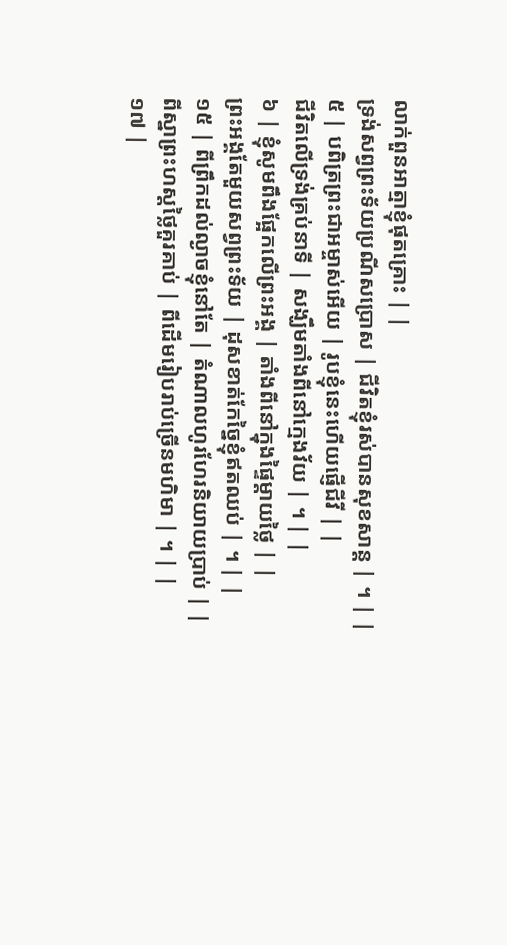លាក់ពួនអាត្មាខ្ញុំផុតគ្រោះ | |
ទ្រង់សព្វព្រះទ័យប្រណីសប្រោស | ជីវិតខ្ញុំរស់បានសុខសាន្ត | ។ | |
៥ | បពិត្រព្រះជាអម្ចាស់អើយ | រូបខ្ញុំនេះហើយផ្ញើជីវី | |
ជីវិតលើទ្រង់គ្រប់នាទី | សង្ឃឹមតាំងពីនៅក្មេងវ័យ | ។ | |
៦ | ខ្ញុំសូមពឹងផ្អែកលើព្រះអង្គ | តាំងពីនៅក្នុងផ្ទៃម្តាយថ្លៃ | |
ព្រះអង្គតែមួយសព្វព្រះទ័យ | ដុសខាត់កែច្នៃខ្ញុំឥតឈប់ | ។ | |
១៥ | ពីព្រឹកដល់ល្ងាចខ្ញុំនៅតែ | តំណាលហូរហែរនិយាយប្រាប់ | |
ពីស្នាព្រះហស្តថ្លៃគួរគាប់ | ពីដើមរៀបរាប់ច្រើនមហិមា | ។ | |
១៧ |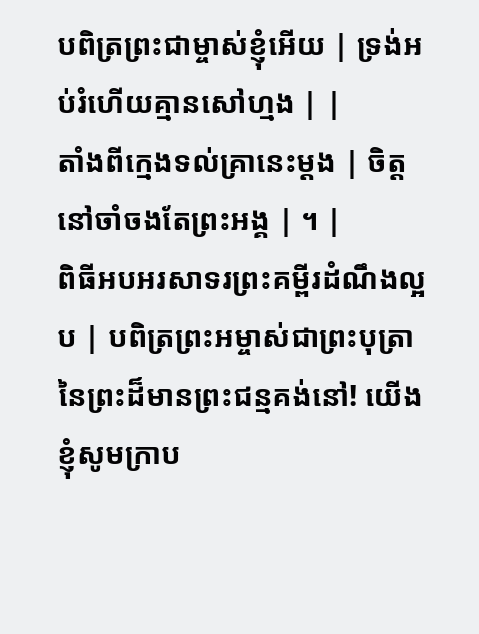បពិត្រព្រះជាម្ចាស់ខ្ញុំអើយ | ទ្រង់អប់រំហើយគ្មានសៅហ្មង | |
តាំងពីក្មេងទល់គ្រានេះម្តង | ចិត្តនៅចាំចងតែព្រះអង្គ | ។ |
ពិធីអបអរសាទរព្រះគម្ពីរដំណឹងល្អ
ប | បពិត្រព្រះអម្ចាស់ជាព្រះបុត្រានៃព្រះដ៏មានព្រះជន្មគង់នៅ! យើងខ្ញុំសូមក្រាប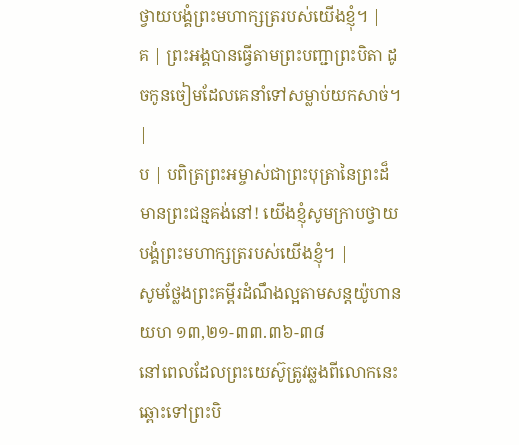ថ្វាយបង្គំព្រះមហាក្សត្ររបស់យើងខ្ញុំ។ |
គ | ព្រះអង្គបានធ្វើតាមព្រះបញ្ជាព្រះបិតា ដូចកូនចៀមដែលគេនាំទៅសម្លាប់យកសាច់។ |
ប | បពិត្រព្រះអម្ចាស់ជាព្រះបុត្រានៃព្រះដ៏មានព្រះជន្មគង់នៅ! យើងខ្ញុំសូមក្រាបថ្វាយបង្គំព្រះមហាក្សត្ររបស់យើងខ្ញុំ។ |
សូមថ្លែងព្រះគម្ពីរដំណឹងល្អតាមសន្តយ៉ូហាន យហ ១៣,២១-៣៣.៣៦-៣៨
នៅពេលដែលព្រះយេស៊ូត្រូវឆ្លងពីលោកនេះឆ្ពោះទៅព្រះបិ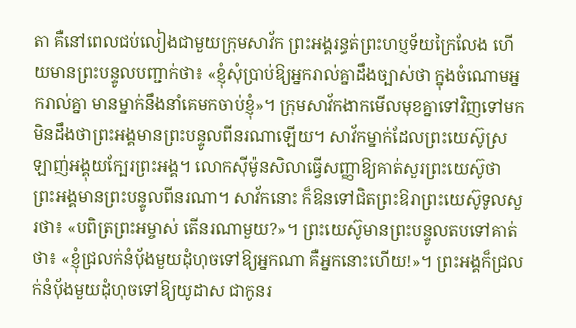តា គឺនៅពេលជប់លៀងជាមួយក្រុមសាវ័ក ព្រះអង្គរន្ធត់ព្រះហប្ញទ័យក្រៃលែង ហើយមានព្រះបន្ទូលបញ្ជាក់ថា៖ «ខ្ញុំសុំប្រាប់ឱ្យអ្នករាល់គ្នាដឹងច្បាស់ថា ក្នុងចំណោមអ្នករាល់គ្នា មានម្នាក់នឹងនាំគេមកចាប់ខ្ញុំ»។ ក្រុមសាវ័កងាកមើលមុខគ្នាទៅវិញទៅមក មិនដឹងថាព្រះអង្គមានព្រះបន្ទូលពីនរណាឡើយ។ សាវ័កម្នាក់ដែលព្រះយេស៊ូស្រឡាញ់អង្គុយក្បែរព្រះអង្គ។ លោកស៊ីម៉ូនសិលាធ្វើសញ្ញាឱ្យគាត់សួរព្រះយេស៊ូថា ព្រះអង្គមានព្រះបន្ទូលពីនរណា។ សាវ័កនោះ ក៏ឱនទៅជិតព្រះឱរាព្រះយេស៊ូទូលសួរថា៖ «បពិត្រព្រះអម្ចាស់ តើនរណាមួយ?»។ ព្រះយេស៊ូមានព្រះបន្ទូលតបទៅគាត់ថា៖ «ខ្ញុំជ្រលក់នំប័ុងមួយដុំហុចទៅឱ្យអ្នកណា គឺអ្នកនោះហើយ!»។ ព្រះអង្គក៏ជ្រលក់នំប័ុងមួយដុំហុចទៅឱ្យយូដាស ជាកូនរ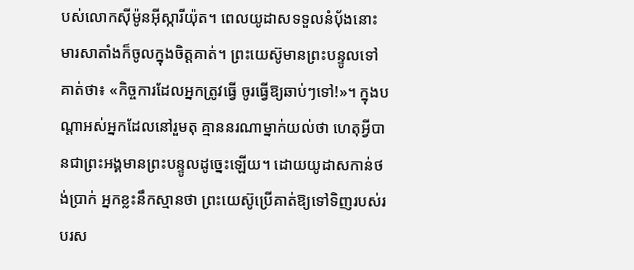បស់លោកស៊ីម៉ូនអ៊ីស្ការីយ៉ុត។ ពេលយូដាសទទួលនំប័ុងនោះ មារសាតាំងក៏ចូលក្នុងចិត្តគាត់។ ព្រះយេស៊ូមានព្រះបន្ទូលទៅគាត់ថា៖ «កិច្ចការដែលអ្នកត្រូវធ្វើ ចូរធ្វើឱ្យឆាប់ៗទៅ!»។ ក្នុងបណ្តាអស់អ្នកដែលនៅរួមតុ គ្មាននរណាម្នាក់យល់ថា ហេតុអ្វីបានជាព្រះអង្គមានព្រះបន្ទូលដូច្នេះឡើយ។ ដោយយូដាសកាន់ថង់ប្រាក់ អ្នកខ្លះនឹកស្មានថា ព្រះយេស៊ូប្រើគាត់ឱ្យទៅទិញរបស់របរស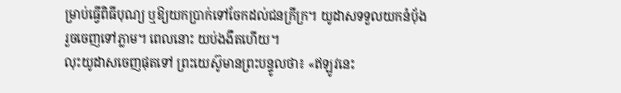ម្រាប់ធ្វើពិធីបុណ្យ ឬឱ្យយកប្រាក់ទៅចែកដល់ជនក្រីក្រ។ យូដាសទទួលយកនំប័ុង រួចចេញទៅភ្លាម។ ពេលនោះ យប់ងងឹតហើយ។
លុះយូដាសចេញផុតទៅ ព្រះយេស៊ូមានព្រះបន្ទូលថា៖ «ឥឡូវនេះ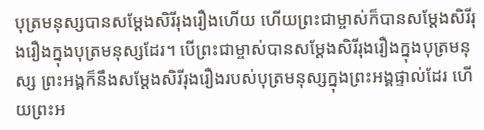បុត្រមនុស្សបានសម្តែងសិរីរុងរឿងហើយ ហើយព្រះជាម្ចាស់ក៏បានសម្តែងសិរីរុងរឿងក្នុងបុត្រមនុស្សដែរ។ បើព្រះជាម្ចាស់បានសម្តែងសិរីរុងរឿងក្នុងបុត្រមនុស្ស ព្រះអង្គក៏នឹងសម្តែងសិរីរុងរឿងរបស់បុត្រមនុស្សក្នុងព្រះអង្គផ្ទាល់ដែរ ហើយព្រះអ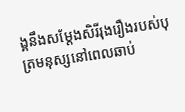ង្គនឹងសម្តែងសិរីរុងរឿងរបស់បុត្រមនុស្សនៅពេលឆាប់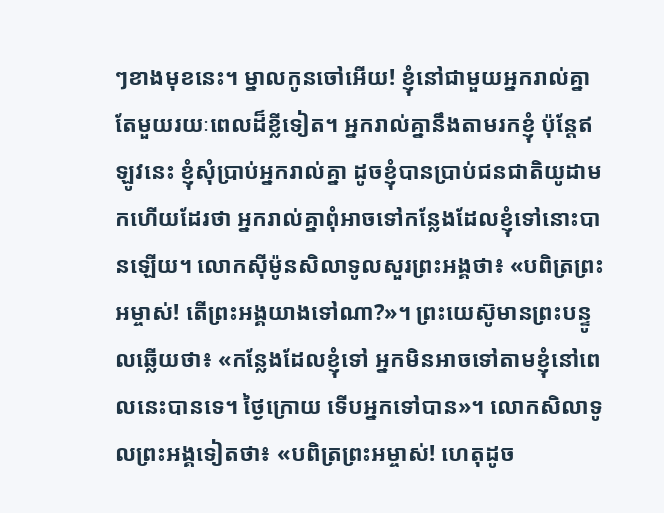ៗខាងមុខនេះ។ ម្នាលកូនចៅអើយ! ខ្ញុំនៅជាមួយអ្នករាល់គ្នាតែមួយរយៈពេលដ៏ខ្លីទៀត។ អ្នករាល់គ្នានឹងតាមរកខ្ញុំ ប៉ុន្តែឥឡូវនេះ ខ្ញុំសុំប្រាប់អ្នករាល់គ្នា ដូចខ្ញុំបានប្រាប់ជនជាតិយូដាមកហើយដែរថា អ្នករាល់គ្នាពុំអាចទៅកន្លែងដែលខ្ញុំទៅនោះបានឡើយ។ លោកស៊ីម៉ូនសិលាទូលសួរព្រះអង្គថា៖ «បពិត្រព្រះអម្ចាស់! តើព្រះអង្គយាងទៅណា?»។ ព្រះយេស៊ូមានព្រះបន្ទូលឆ្លើយថា៖ «កន្លែងដែលខ្ញុំទៅ អ្នកមិនអាចទៅតាមខ្ញុំនៅពេលនេះបានទេ។ ថ្ងៃក្រោយ ទើបអ្នកទៅបាន»។ លោកសិលាទូលព្រះអង្គទៀតថា៖ «បពិត្រព្រះអម្ចាស់! ហេតុដូច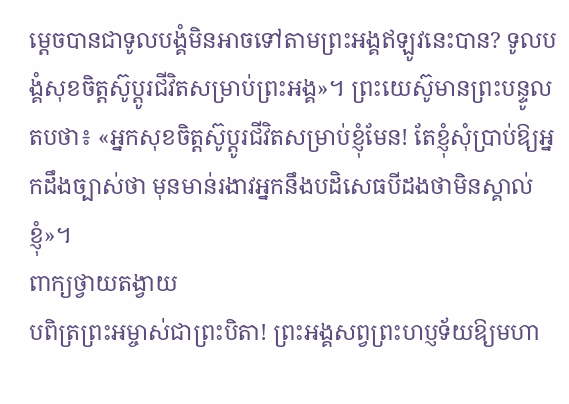ម្តេចបានជាទូលបង្គំមិនអាចទៅតាមព្រះអង្គឥឡូវនេះបាន? ទូលបង្គំសុខចិត្តស៊ូប្តូរជីវិតសម្រាប់ព្រះអង្គ»។ ព្រះយេស៊ូមានព្រះបន្ទូលតបថា៖ «អ្នកសុខចិត្តស៊ូប្តូរជីវិតសម្រាប់ខ្ញុំមែន! តែខ្ញុំសុំប្រាប់ឱ្យអ្នកដឹងច្បាស់ថា មុនមាន់រងាវអ្នកនឹងបដិសេធបីដងថាមិនស្គាល់ខ្ញុំ»។
ពាក្យថ្វាយតង្វាយ
បពិត្រព្រះអម្ចាស់ជាព្រះបិតា! ព្រះអង្គសព្វព្រះហប្ញទ័យឱ្យមហា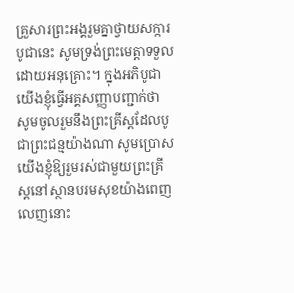គ្រួសារព្រះអង្គរួមគ្នាថ្វាយសក្ការបូជានេះ សូមទ្រង់ព្រះមេត្តាទទួលដោយអនុគ្រោះ។ ក្នុងអភិបូជា យើងខ្ញុំធ្វើអគ្គសញ្ញាបញ្ជាក់ថា សូមចូលរួមនឹងព្រះគ្រីស្តដែលបូជាព្រះជន្មយ៉ាងណា សូមប្រោសយើងខ្ញុំឱ្យរួមរស់ជាមួយព្រះគ្រីស្តនៅស្ថានបរមសុខយ៉ាងពេញលេញនោះ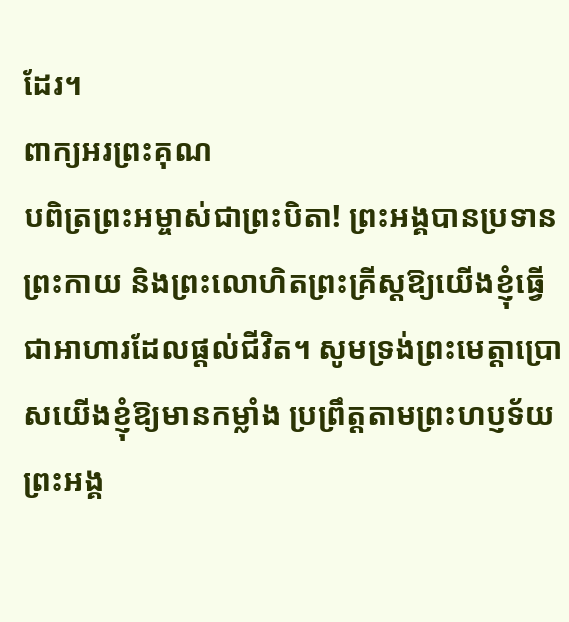ដែរ។
ពាក្យអរព្រះគុណ
បពិត្រព្រះអម្ចាស់ជាព្រះបិតា! ព្រះអង្គបានប្រទានព្រះកាយ និងព្រះលោហិតព្រះគ្រីស្តឱ្យយើងខ្ញុំធ្វើជាអាហារដែលផ្តល់ជីវិត។ សូមទ្រង់ព្រះមេត្តាប្រោសយើងខ្ញុំឱ្យមានកម្លាំង ប្រព្រឹត្តតាមព្រះហប្ញទ័យព្រះអង្គ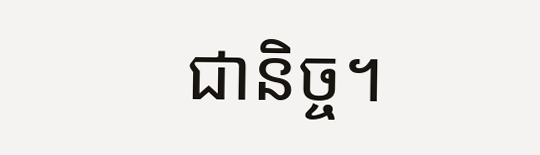ជានិច្ច។